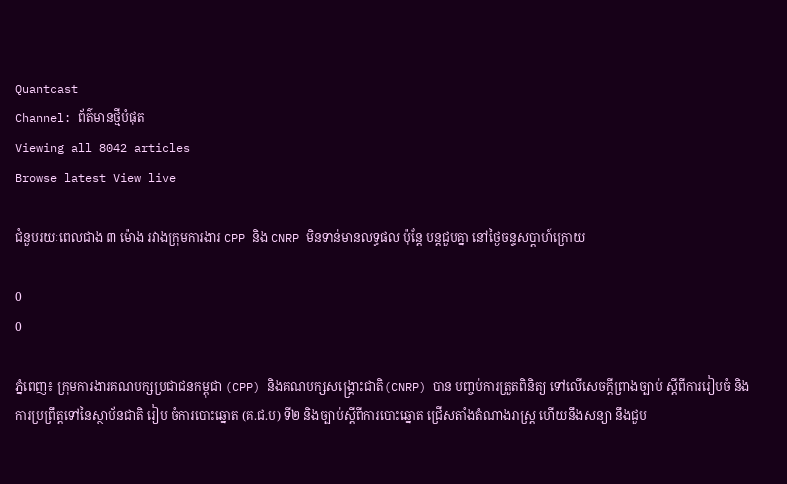Quantcast
Channel: ព័ត៌មានថ្មីបំផុត
Viewing all 8042 articles
Browse latest View live

ជំនួបរយៈពេលជាង ៣ ម៉ោង រវាងក្រុមការងារ CPP និង CNRP មិនទាន់មានលទ្ធផល ប៉ុន្តែ បន្តជួបគ្នា នៅថ្ងៃចន្ទសប្ដាហ៍ក្រោយ

0
0

ភ្នំពេញ៖ ក្រុមការងារគណបក្សប្រជាជនកម្ពុជា (CPP) និងគណបក្សសង្គ្រោះជាតិ(CNRP) បាន បញ្ចប់ការត្រួតពិនិត្យ ទៅលើសេចក្ដីព្រាងច្បាប់ ស្ដីពីការរៀបចំ និងការប្រព្រឹត្តទៅនៃស្ថាប័នជាតិ រៀប ចំការបោះឆ្នោត (គ.ជ.ប) ទី២ និងច្បាប់ស្ដីពីការបោះឆ្នោត ជ្រើសតាំងតំណាងរាស្ត្រ ហើយនឹងសន្យា នឹងជួប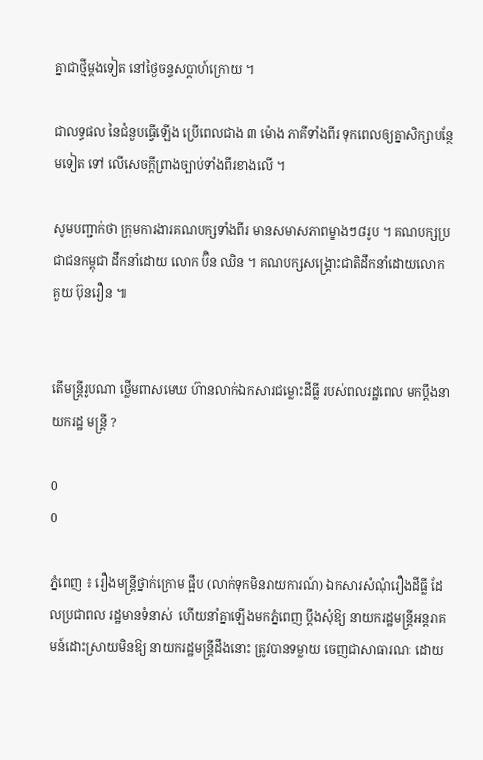គ្នាជាថ្មីម្ដងទៀត នៅថ្ងៃចន្ទសប្ដាហ៍ក្រោយ ។

ជាលទ្ធផល នៃជំនួបធ្វើឡើង ប្រើពេលជាង ៣ ម៉ោង ភាគីទាំងពីរ ទុកពេលឲ្យគ្នាសិក្សាបន្ថែមទៀត ទៅ លើសេចក្ដីព្រាងច្បាប់ទាំងពីរខាងលើ ។

សូមបញ្ជាក់ថា ក្រុមការងារគណបក្សទាំងពីរ មានសមាសភាពម្ខាងៗ៨រូប ។ គណបក្សប្រជាជនកម្ពុជា ដឹកនាំដោយ លោក ប៊ិន ឈិន ។ គណបក្សសង្គ្រោះជាតិដឹកនាំដោយលោក គួយ ប៊ុនរឿន ៕


តើមន្ដ្រីរូបណា ថ្លើមពាសមេឃ ហ៊ានលាក់ឯកសារជម្លោះដីធ្លី របស់ពលរដ្ឋពេល មកប្ដឹងនាយករដ្ឋ មន្ដ្រី ?

0
0

ភ្នំពេញ ៖ រឿងមន្ដ្រីថ្នាក់ក្រោម ផ្អឹប (លាក់ទុកមិនរាយការណ៍) ឯកសារសំណុំរឿងដីធ្លី ដែលប្រជាពល រដ្ឋមានទំនាស់  ហើយនាំគ្នាឡើងមកភ្នំពេញ ប្ដឹងសុំឱ្យ នាយករដ្ឋមន្ដ្រីអន្ដរាគមន៍ដោះស្រាយមិនឱ្យ នាយករដ្ឋមន្ដ្រីដឹងនោះ ត្រូវបានទម្លាយ ចេញជាសាធារណៈ ដោយ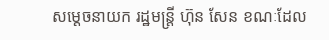សម្ដេចនាយក រដ្ឋមន្ដ្រី ហ៊ុន សែន ខណៈដែល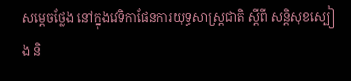សម្ដេចថ្លែង នៅក្នុងវេទិកាផែនការយុទ្ធសាស្ដ្រជាតិ ស្ដីពី សន្ដិសុខស្បៀង និ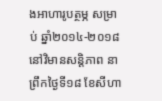ងអាហារូបត្ថម្ភ សម្រាប់ ឆ្នាំ២០១៤-២០១៨ នៅវិមានសន្ដិភាព នា ព្រឹកថ្ងៃទី១៨ ខែសីហា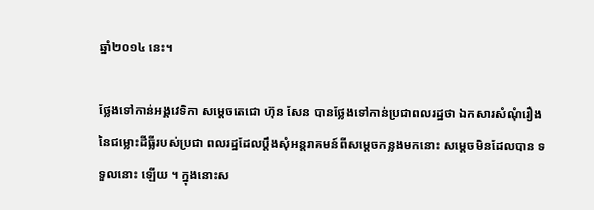ឆ្នាំ២០១៤ នេះ។

ថ្លែងទៅកាន់អង្គវេទិកា សម្ដេចតេជោ ហ៊ុន សែន បានថ្លែងទៅកាន់ប្រជាពលរដ្ឋថា ឯកសារសំណុំរឿង នៃជម្លោះដីធ្លីរបស់ប្រជា ពលរដ្ឋដែលប្ដឹងសុំអន្ដរាគមន៍ពីសម្ដេចកន្លងមកនោះ សម្ដេចមិនដែលបាន ទទួលនោះ ឡើយ ។ ក្នុងនោះស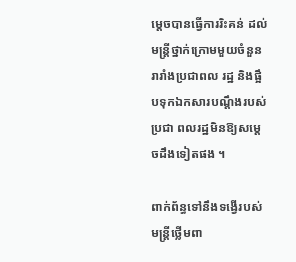ម្ដេចបានធ្វើការរិះគន់ ដល់មន្ដ្រីថ្នាក់ក្រោមមួយចំនួន រារាំងប្រជាពល រដ្ឋ និងផ្អឹបទុកឯកសារបណ្ដឹងរបស់ប្រជា ពលរដ្ឋមិនឱ្យសម្ដេចដឹងទៀតផង ។

ពាក់ព័ន្ធទៅនឹងទង្វើរបស់មន្ដ្រីថ្លើមពា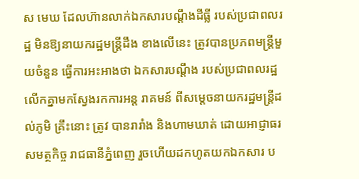ស មេឃ ដែលហ៊ានលាក់ឯកសារបណ្ដឹងដីធ្លី របស់ប្រជាពលរដ្ឋ មិនឱ្យនាយករដ្ឋមន្ដ្រីដឹង ខាងលើនេះ ត្រូវបានប្រភពមន្ដ្រីមួយចំនួន ធ្វើការអះអាងថា ឯកសារបណ្ដឹង របស់ប្រជាពលរដ្ឋលើកគ្នាមកស្វែងរកការអន្ដ រាគមន៍ ពីសម្ដេចនាយករដ្ឋមន្ដ្រីដល់ភូមិ គ្រឹះនោះ ត្រូវ បានរារាំង និងហាមឃាត់ ដោយអាជ្ញាធរសមត្ថកិច្ច រាជធានីភ្នំពេញ រួចហើយដកហូតយកឯកសារ ប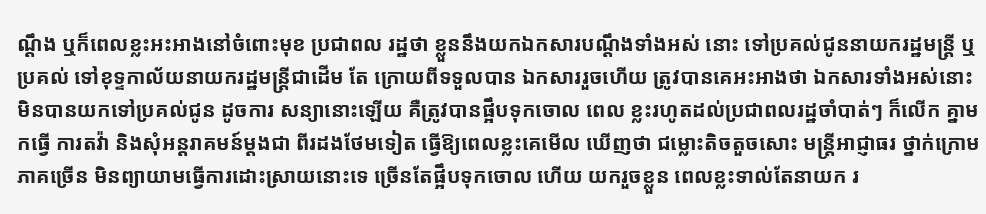ណ្ដឹង ឬក៏ពេលខ្លះអះអាងនៅចំពោះមុខ ប្រជាពល រដ្ឋថា ខ្លួននឹងយកឯកសារបណ្ដឹងទាំងអស់ នោះ ទៅប្រគល់ជូននាយករដ្ឋមន្ដ្រី ឬប្រគល់ ទៅខុទ្ទកាល័យនាយករដ្ឋមន្ដ្រីជាដើម តែ ក្រោយពីទទួលបាន ឯកសាររួចហើយ ត្រូវបានគេអះអាងថា ឯកសារទាំងអស់នោះ មិនបានយកទៅប្រគល់ជូន ដូចការ សន្យានោះឡើយ គឺត្រូវបានផ្អឹបទុកចោល ពេល ខ្លះរហូតដល់ប្រជាពលរដ្ឋចាំបាត់ៗ ក៏លើក គ្នាមកធ្វើ ការតវ៉ា និងសុំអន្ដរាគមន៍ម្ដងជា ពីរដងថែមទៀត ធ្វើឱ្យពេលខ្លះគេមើល ឃើញថា ជម្លោះតិចតួចសោះ មន្ដ្រីអាជ្ញាធរ ថ្នាក់ក្រោមភាគច្រើន មិនព្យាយាមធ្វើការដោះស្រាយនោះទេ ច្រើនតែផ្អឹបទុកចោល ហើយ យករួចខ្លួន ពេលខ្លះទាល់តែនាយក រ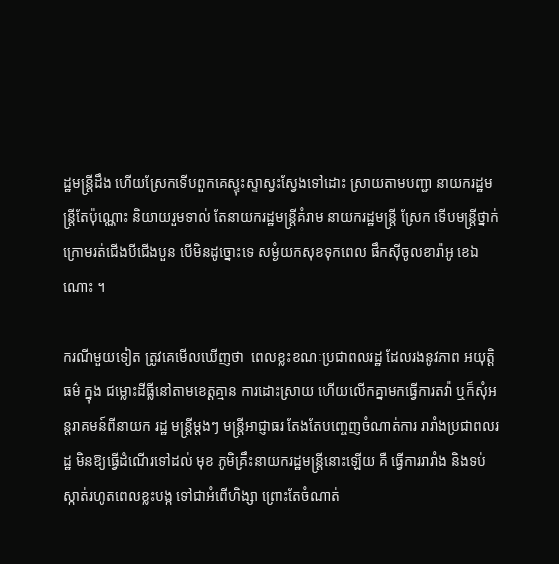ដ្ឋមន្ដ្រីដឹង ហើយស្រែកទើបពួកគេស្ទុះស្ទាស្វះស្វែងទៅដោះ ស្រាយតាមបញ្ជា នាយករដ្ឋមន្ដ្រីតែប៉ុណ្ណោះ និយាយរួមទាល់ តែនាយករដ្ឋមន្ដ្រីគំរាម នាយករដ្ឋមន្ដ្រី ស្រែក ទើបមន្ដ្រីថ្នាក់ក្រោមរត់ជើងបីជើងបួន បើមិនដូច្នោះទេ សម្ងំយកសុខទុកពេល ផឹកស៊ីចូលខារ៉ាអូ ខេឯណោះ ។

ករណីមួយទៀត ត្រូវគេមើលឃើញថា  ពេលខ្លះខណៈប្រជាពលរដ្ឋ ដែលរងនូវភាព អយុត្ដិធម៌ ក្នុង ជម្លោះដីធ្លីនៅតាមខេត្ដគ្មាន ការដោះស្រាយ ហើយលើកគ្នាមកធ្វើការតវ៉ា ឬក៏សុំអន្ដរាគមន៍ពីនាយក រដ្ឋ មន្ដ្រីម្ដងៗ មន្ដ្រីអាជ្ញាធរ តែងតែបញ្ចេញចំណាត់ការ រារាំងប្រជាពលរដ្ឋ មិនឱ្យធ្វើដំណើរទៅដល់ មុខ ភូមិគ្រឹះនាយករដ្ឋមន្ដ្រីនោះឡើយ គឺ ធ្វើការរារាំង និងទប់ស្កាត់រហូតពេលខ្លះបង្ក ទៅជាអំពើហិង្សា ព្រោះតែចំណាត់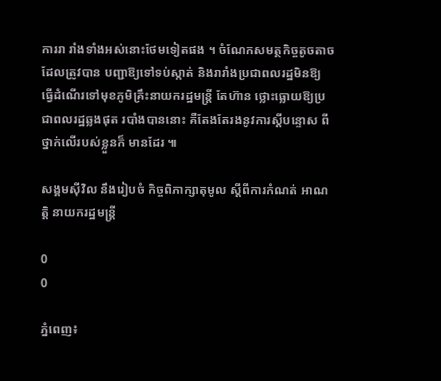ការរា រាំងទាំងអស់នោះថែមទៀតផង ។ ចំណែកសមត្ថកិច្ចតូចតាច ដែលត្រូវបាន បញ្ជាឱ្យទៅទប់ស្កាត់ និងរារាំងប្រជាពលរដ្ឋមិនឱ្យ ធ្វើដំណើរទៅមុខភូមិគ្រឹះនាយករដ្ឋមន្ដ្រី តែហ៊ាន ថ្លោះធ្លោយឱ្យប្រជាពលរដ្ឋឆ្លងផុត របាំងបាននោះ គឺតែងតែរងនូវការស្ដីបន្ទោស ពីថ្នាក់លើរបស់ខ្លួនក៏ មានដែរ ៕

សង្គមស៊ីវិល នឹងរៀបចំ កិច្ចពិភាក្សាតុមូល ស្ដីពីការកំណត់ អាណត្តិ នាយករដ្ឋមន្ត្រី

0
0

ភ្នំពេញ៖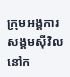ក្រុមអង្គការសង្គមស៊ីវិលនៅក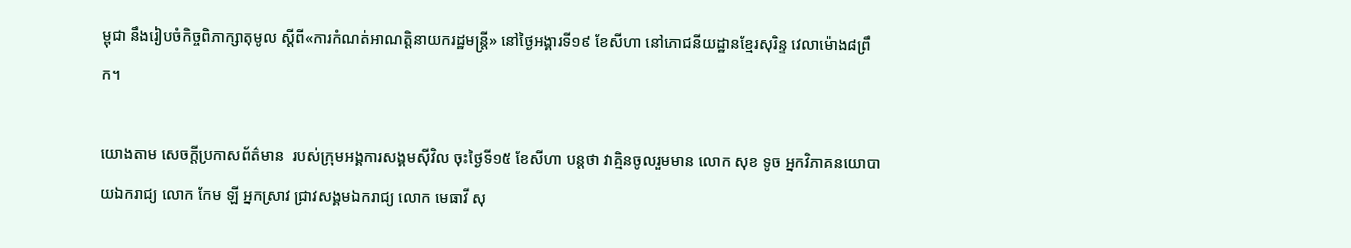ម្ពុជា នឹងរៀបចំកិច្ចពិភាក្សាតុមូល ស្ដីពី«ការកំណត់អាណត្តិនាយករដ្ឋមន្ត្រី» នៅថ្ងៃអង្គារទី១៩ ខែសីហា នៅភោជនីយដ្ឋានខ្មែរសុរិន្ទ វេលាម៉ោង៨ព្រឹក។

យោងតាម សេចក្ដីប្រកាសព័ត៌មាន  របស់ក្រុមអង្គការសង្គមស៊ីវិល ចុះថ្ងៃទី១៥ ខែសីហា បន្តថា វាគ្មិនចូលរួមមាន លោក សុខ ទូច អ្នកវិភាគនយោបាយឯករាជ្យ លោក កែម ឡី អ្នកស្រាវ ជ្រាវសង្គមឯករាជ្យ លោក មេធាវី សុ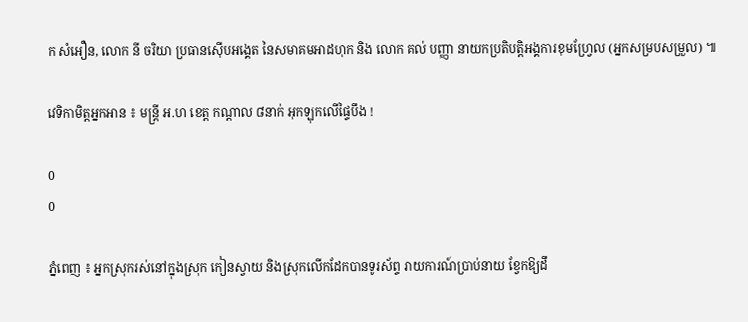ក សំអឿន, លោក នី ចរិយា ប្រធានស៊ើបអង្គេត នៃសមាគមអាដហុក និង លោក គល់ បញ្ញា នាយកប្រតិបត្តិអង្គការខុមហ្វ្រែល (អ្នកសម្របសម្រួល) ៕

វេទិកាមិត្ដអ្នកអាន ៖ មន្ដ្រី អ.ហ ខេត្ដ កណ្ដាល ៨នាក់ អុកឡុកលើផ្ទៃបឹង !

0
0

ភ្នំពេញ ៖ អ្នកស្រុករស់នៅក្នុងស្រុក កៀនស្វាយ និងស្រុកលើកដែកបានទូរស័ព្ទ រាយការណ៍ប្រាប់នាយ ខ្វែកឱ្យដឹ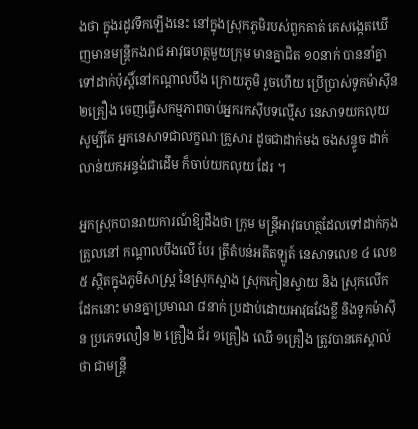ងថា ក្នុងរដូវទឹកឡើងនេះ នៅក្នុងស្រុកភូមិរបស់ពួកគាត់ គេសង្កេតឃើញមានមន្ដ្រីកងរាជ អាវុធហត្ថមួយក្រុម មានគ្នាជិត ១០នាក់ បាននាំគ្នាទៅដាក់ប៉ុស្ដិ៍នៅកណ្ដាលបឹង ក្រោយភូមិ រួចហើយ ប្រើប្រាស់ទូកម៉ាស៊ីន ២គ្រឿង ចេញធ្វើសកម្មភាពចាប់អ្នករកស៊ីបទល្មើស នេសាទយកលុយ សូម្បីតែ អ្នកនេសាទជាលក្ខណៈគ្រួសារ ដូចជាដាក់មង ចងសន្ទូច ដាក់លាន់យកអន្ទង់ជាដើម ក៏ចាប់យកលុយ ដែរ ។

អ្នកស្រុកបានរាយការណ៍ឱ្យដឹងថា ក្រុម មន្ដ្រីអាវុធហត្ថដែលទៅដាក់កុងត្រូលនៅ កណ្ដាលបឹងលើ បែរ ត្រីតំបន់អតីតឡូត៍ នេសាទលេខ ៤ លេខ៥ ស្ថិតក្នុងភូមិសាស្ដ្រ នៃស្រុកស្អាង ស្រុកកៀនស្វាយ និង ស្រុកលើកដែកនោះ មានគ្នាប្រមាណ ៨នាក់ ប្រដាប់ដោយអាវុធវែងខ្លី និងទូកម៉ាស៊ីន ប្រភេទលឿន ២ គ្រឿង ជ័រ ១គ្រឿង ឈើ ១គ្រឿង ត្រូវបានគេស្គាល់ថា ជាមន្ដ្រី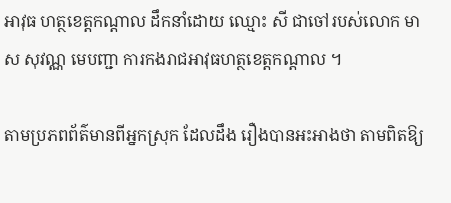អាវុធ ហត្ថខេត្ដកណ្ដាល ដឹកនាំដោយ ឈ្មោះ សី ជាចៅរបស់លោក មាស សុវណ្ណ មេបញ្ជា ការកងរាជអាវុធហត្ថខេត្ដកណ្ដាល ។

តាមប្រភពព័ត៌មានពីអ្នកស្រុក ដែលដឹង រឿងបានអះអាងថា តាមពិតឱ្យ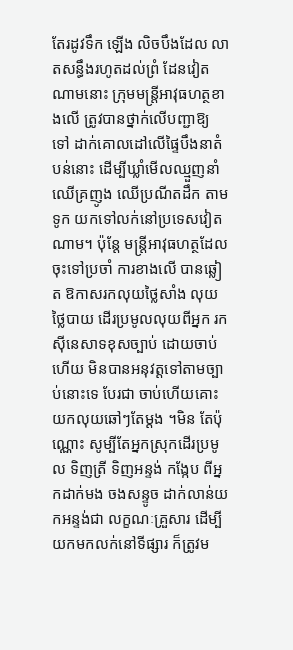តែរដូវទឹក ឡើង លិចបឹងដែល លាតសន្ធឹងរហូតដល់ព្រំ ដែនវៀតណាមនោះ ក្រុមមន្ដ្រីអាវុធហត្ថខាងលើ ត្រូវបានថ្នាក់លើបញ្ជាឱ្យ ទៅ ដាក់គោលដៅលើផ្ទៃបឹងនាតំបន់នោះ ដើម្បីឃ្លាំមើលឈ្មួញនាំឈើគ្រញូង ឈើប្រណីតដឹក តាមទូក យកទៅលក់នៅប្រទេសវៀតណាម។ ប៉ុន្ដែ មន្ដ្រីអាវុធហត្ថដែលចុះទៅប្រចាំ ការខាងលើ បានឆ្លៀត ឱកាសរកលុយថ្លៃសាំង លុយថ្លៃបាយ ដើរប្រមូលលុយពីអ្នក រកស៊ីនេសាទខុសច្បាប់ ដោយចាប់ហើយ មិនបានអនុវត្ដទៅតាមច្បាប់នោះទេ បែរជា ចាប់ហើយគោះយកលុយឆៅៗតែម្ដង ។មិន តែប៉ុណ្ណោះ សូម្បីតែអ្នកស្រុកដើរប្រមូល ទិញត្រី ទិញអន្ទង់ កង្កែប ពីអ្នកដាក់មង ចងសន្ទូច ដាក់លាន់យកអន្ទង់ជា លក្ខណៈគ្រួសារ ដើម្បីយកមកលក់នៅទីផ្សារ ក៏ត្រូវម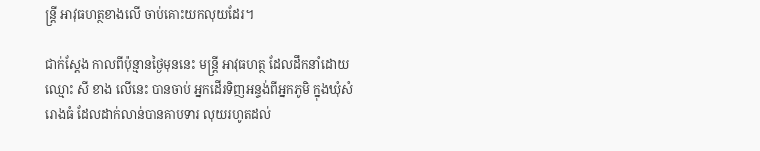ន្ដ្រី អាវុធហត្ថខាងលើ ចាប់គោះយកលុយដែរ។

ជាក់ស្ដែង កាលពីប៉ុន្មានថ្ងៃមុននេះ មន្ដ្រី អាវុធហត្ថ ដែលដឹកនាំដោយឈ្មោះ សី ខាង លើនេះ បានចាប់ អ្នកដើរទិញអន្ទង់ពីអ្នកភូមិ ក្នុងឃុំសំរោងធំ ដែលដាក់លាន់បានគាបទារ លុយរហូតដល់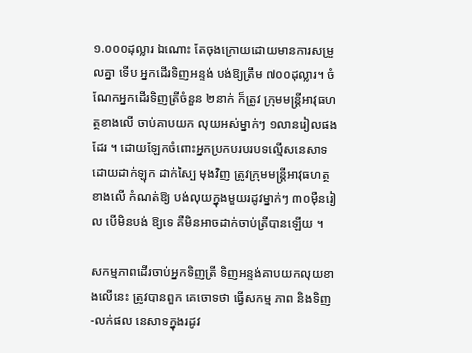១.០០០ដុល្លារ ឯណោះ តែចុងក្រោយដោយមានការសម្រួលគ្នា ទើប អ្នកដើរទិញអន្ទង់ បង់ឱ្យត្រឹម ៧០០ដុល្លារ។ ចំណែកអ្នកដើរទិញត្រីចំនួន ២នាក់ ក៏ត្រូវ ក្រុមមន្ដ្រីអាវុធហត្ថខាងលើ ចាប់គាបយក លុយអស់ម្នាក់ៗ ១លានរៀលផងដែរ ។ ដោយឡែកចំពោះអ្នកប្រកបរបរបទល្មើសនេសាទ ដោយដាក់ឡុក ដាក់ស្បៃ មុងវិញ ត្រូវក្រុមមន្ដ្រីអាវុធហត្ថខាងលើ កំណត់ឱ្យ បង់លុយក្នុងមួយរដូវម្នាក់ៗ ៣០ម៉ឺនរៀល បើមិនបង់ ឱ្យទេ គឺមិនអាចដាក់ចាប់ត្រីបានឡើយ ។

សកម្មភាពដើរចាប់អ្នកទិញត្រី ទិញអន្ទង់គាបយកលុយខាងលើនេះ ត្រូវបានពួក គេចោទថា ធ្វើសកម្ម ភាព និងទិញ-លក់ផល នេសាទក្នុងរដូវ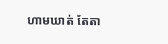ហាមឃាត់ តែតា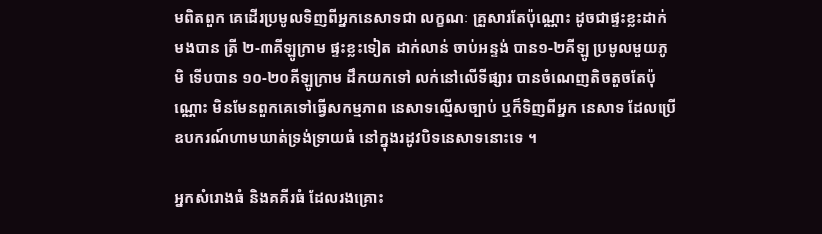មពិតពួក គេដើរប្រមូលទិញពីអ្នកនេសាទជា លក្ខណៈ គ្រួសារតែប៉ុណ្ណោះ ដូចជាផ្ទះខ្លះដាក់មងបាន ត្រី ២-៣គីឡូក្រាម ផ្ទះខ្លះទៀត ដាក់លាន់ ចាប់អន្ទង់ បាន១-២គីឡូ ប្រមូលមួយភូមិ ទើបបាន ១០-២០គីឡូក្រាម ដឹកយកទៅ លក់នៅលើទីផ្សារ បានចំណេញតិចតួចតែប៉ុណ្ណោះ មិនមែនពួកគេទៅធ្វើសកម្មភាព នេសាទល្មើសច្បាប់ ឬក៏ទិញពីអ្នក នេសាទ ដែលប្រើឧបករណ៍ហាមឃាត់ទ្រង់ទ្រាយធំ នៅក្នុងរដូវបិទនេសាទនោះទេ ។

អ្នកសំរោងធំ និងគគីរធំ ដែលរងគ្រោះ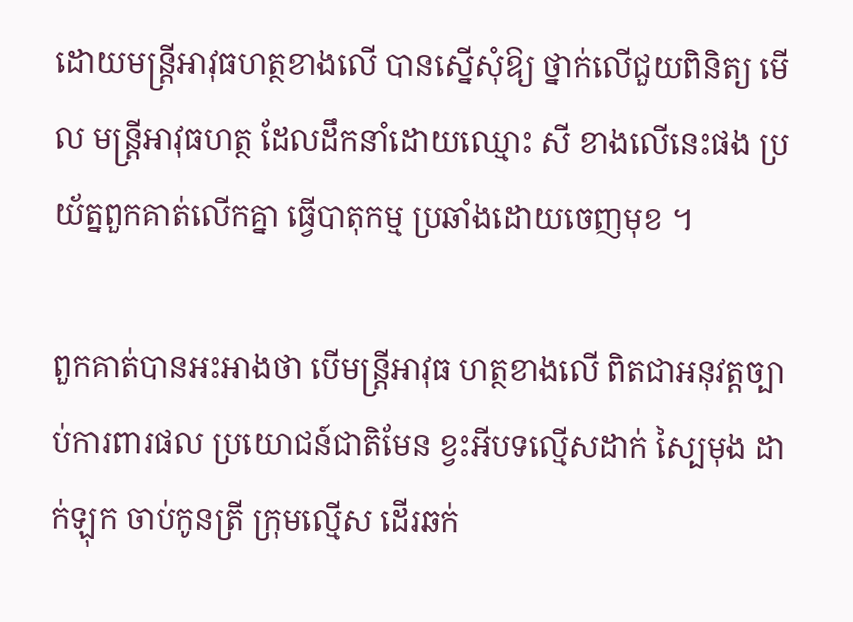ដោយមន្ដ្រីអាវុធហត្ថខាងលើ បានស្នើសុំឱ្យ ថ្នាក់លើជួយពិនិត្យ មើល មន្ដ្រីអាវុធហត្ថ ដែលដឹកនាំដោយឈ្មោះ សី ខាងលើនេះផង ប្រយ័ត្នពួកគាត់លើកគ្នា ធ្វើបាតុកម្ម ប្រឆាំងដោយចេញមុខ ។

ពួកគាត់បានអះអាងថា បើមន្ដ្រីអាវុធ ហត្ថខាងលើ ពិតជាអនុវត្ដច្បាប់ការពារផល ប្រយោជន៍ជាតិមែន ខ្វះអីបទល្មើសដាក់ ស្បៃមុង ដាក់ឡុក ចាប់កូនត្រី ក្រុមល្មើស ដើរឆក់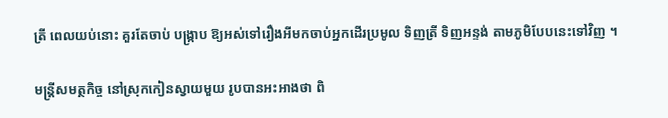ត្រី ពេលយប់នោះ គួរតែចាប់ បង្ក្រាប ឱ្យអស់ទៅរឿងអីមកចាប់អ្នកដើរប្រមូល ទិញត្រី ទិញអន្ទង់ តាមភូមិបែបនេះទៅវិញ ។

មន្ដ្រីសមត្ថកិច្ច នៅស្រុកកៀនស្វាយមួយ រូបបានអះអាងថា ពិ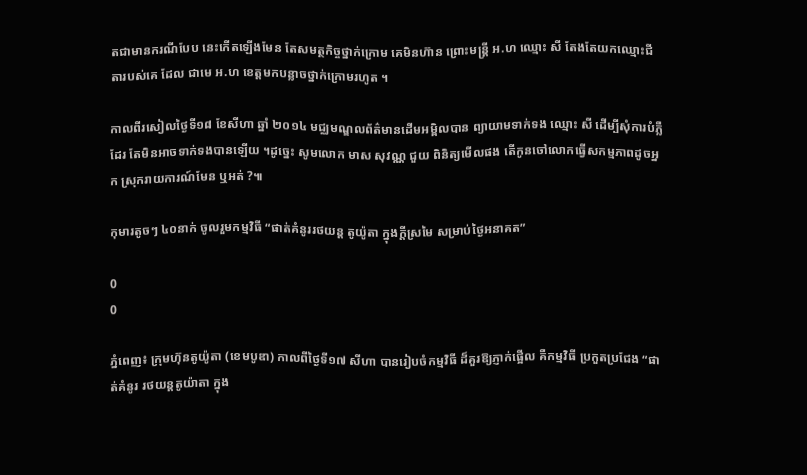តជាមានករណីបែប នេះកើតឡើងមែន តែសមត្ថកិច្ចថ្នាក់ក្រោម គេមិនហ៊ាន ព្រោះមន្ដ្រី អ.ហ ឈ្មោះ សី តែងតែយកឈ្មោះជីតារបស់គេ ដែល ជាមេ អ.ហ ខេត្ដមកបន្លាចថ្នាក់ក្រោមរហូត ។

កាលពីរសៀលថ្ងៃទី១៨ ខែសីហា ឆ្នាំ ២០១៤ មជ្ឈមណ្ឌលព័ត៌មានដើមអម្ពិលបាន ព្យាយាមទាក់ទង ឈ្មោះ សី ដើម្បីសុំការបំភ្លឺដែរ តែមិនអាចទាក់ទងបានឡើយ ។ដូច្នេះ សូមលោក មាស សុវណ្ណ ជួយ ពិនិត្យមើលផង តើកូនចៅលោកធ្វើសកម្មភាពដូចអ្នក ស្រុករាយការណ៍មែន ឬអត់ ?៕

កុមារតូចៗ ៤០នាក់ ចូលរួមកម្មវិធី “ផាត់គំនូររថយន្ត តូយ៉ូតា ក្នុងក្តីស្រមៃ សម្រាប់ថ្ងៃអនាគត”

0
0

ភ្នំពេញ៖ ក្រុមហ៊ុនតូយ៉ូតា (ខេមបូឌា) កាលពីថ្ងៃទី១៧ សីហា បានរៀបចំកម្មវិធី ដ៏គួរឱ្យភ្ញាក់ផ្អើល គឺកម្មវិធី ប្រកួតប្រជែង “ផាត់គំនូរ រថយន្តតូយ៉ាតា ក្នុង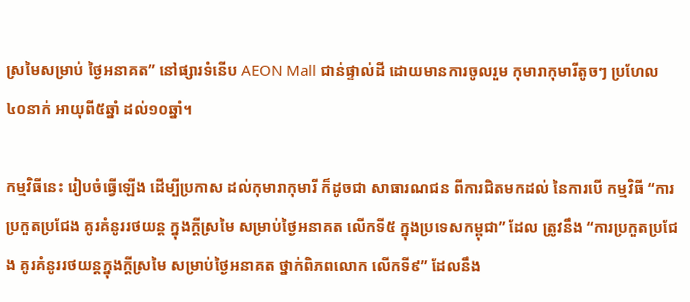ស្រមៃសម្រាប់ ថ្ងៃអនាគត” នៅផ្សារទំនើប AEON Mall ជាន់ផ្ទាល់ដី ដោយមានការចូលរួម កុមារាកុមារីតូចៗ ប្រហែល ៤០នាក់ អាយុពី៥ឆ្នាំ ដល់១០ឆ្នាំ។

កម្មវិធីនេះ រៀបចំធ្វើឡើង ដើម្បីប្រកាស ដល់កុមារាកុមារី ក៏ដូចជា សាធារណជន ពីការជិតមកដល់ នៃការបើ កម្មវិធី “ការប្រកួតប្រជែង គូរគំនូររថយន្ត ក្នុងក្តីស្រមៃ សម្រាប់ថ្ងៃអនាគត លើកទី៥ ក្នុងប្រទេសកម្ពុជា” ដែល ត្រូវនឹង “ការប្រកួតប្រជែង គូរគំនូររថយន្តក្នុងក្តីស្រមៃ សម្រាប់ថ្ងៃអនាគត ថ្នាក់ពិភពលោក លើកទី៩” ដែលនឹង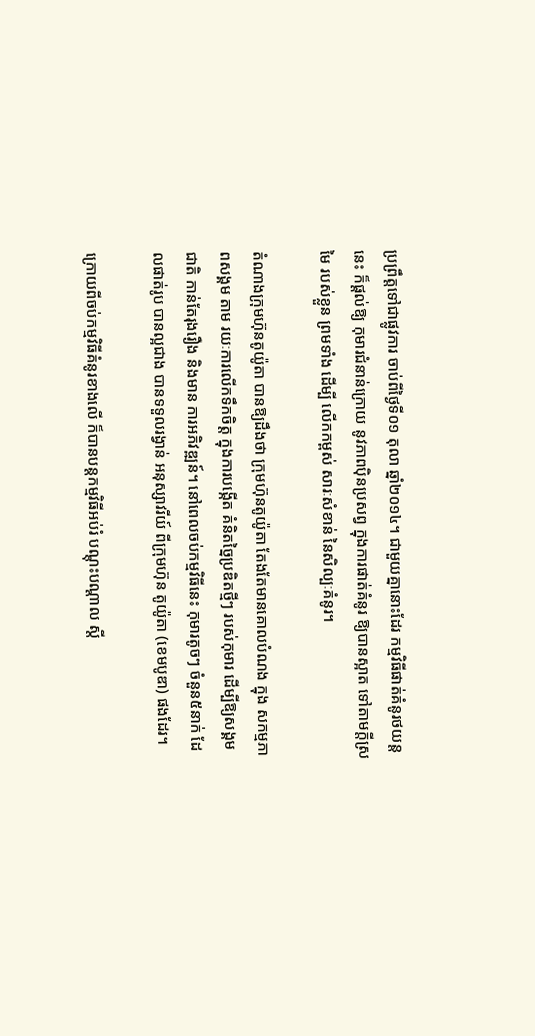ប្រព្រឹត្តទៅជាផ្លូវការ ចាប់ពីថ្ងៃទី០១ តុលា ឆ្នាំ២០១៤។ ជាមួយគ្នានោះដែរ កម្មវិធីផាត់គំនូរថយន្តនេះ ក៏ផ្តល់ឱ្យ កុមារជំនាន់ក្រោយ នូវភាពប៉ិនប្រសព្វ ក្នុងការផាត់គំនូរ ឱ្យបានស្អាត ទៅតាមក្តីស្រមៃ របស់ខ្លួន ព្រមទាំង ដើម្បី លើកកម្ពស់ សារៈសំខាន់ នៃសិល្បៈគំនូរ។

តំណាងក្រុមហ៊ុនតូយ៉ូតា បានឱ្យដឹងថា ក្រុមហ៊ុនតូយ៉ូតា តែងតែមានគោលបំណង ក្នុង សកម្មភាពសង្គម តាម រយៈការលើកទឹកចិត្ត ក្នុងការបង្កើត គំនិតច្នៃប្រឌិតថ្មីៗ របស់កុមារ ដើម្បីឱ្យសង្គមជាតិ កាន់តែរុងរឿង និងមាន ការអភិវឌ្ឍន៍។ នៅពេលចប់កម្មវិធីនេះ កុមារតូចៗ ចំនួន៥នាក់ ដែលផាត់រូប បានល្អជាង បានទទួលរង្វាន់ អនុស្សាវរីយ៍ ពីក្រុមហ៊ុន តូយ៉ូតា (ខេមបូឌា) ផងដែរ។

ក្រោយពីចប់កម្មវិធីគំនូរខាងលើ ក៏បានបន្តកម្មវិធីអប់រំ បណ្តុះបណ្តាល ស្តី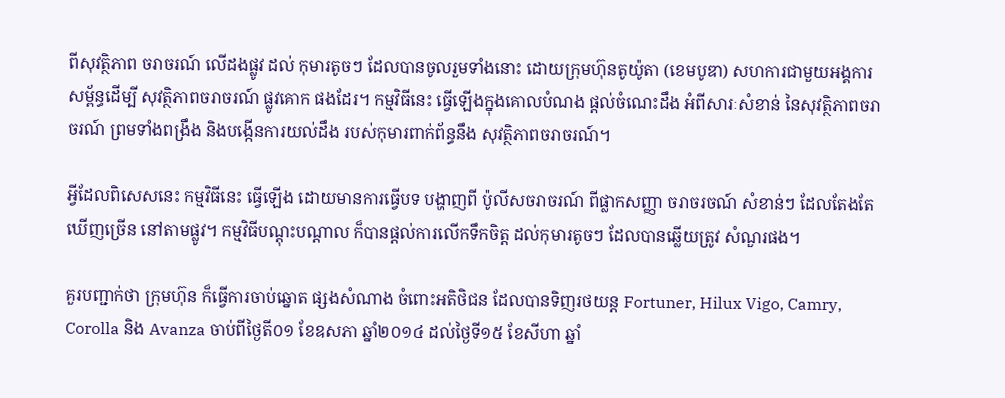ពីសុវត្ថិភាព ចរាចរណ៍ លើដងផ្លូវ ដល់ កុមារតូចៗ ដែលបានចូលរួមទាំងនោះ ដោយក្រុមហ៊ុនតូយ៉ូតា (ខេមបូឌា) សហការជាមួយអង្គការ សម្ព័ន្ធដើម្បី សុវត្ថិភាពចរាចរណ៍ ផ្លូវគោក ផងដែរ។ កម្មវិធីនេះ ធ្វើឡើងក្នុងគោលបំណង ផ្តល់ចំណេះដឹង អំពីសារៈសំខាន់ នៃសុវត្ថិភាពចរាចរណ៍ ព្រមទាំងពង្រឹង និងបង្កើនការយល់ដឹង របស់កុមារពាក់ព័ន្ធនឹង សុវត្ថិភាពចរាចរណ៍។

អ្វីដែលពិសេសនេះ កម្មវិធីនេះ ធ្វើឡើង ដោយមានការធ្វើបទ បង្ហាញពី ប៉ូលីសចរាចរណ៍ ពីផ្លាកសញ្ញា ចរាចរចណ៍ សំខាន់ៗ ដែលតែងតែ ឃើញច្រើន នៅតាមផ្លូវ។ កម្មវិធីបណ្តុះបណ្តាល ក៏បានផ្តល់ការលើកទឹកចិត្ត ដល់កុមារតូចៗ ដែលបានឆ្លើយត្រូវ សំណួរផង។

គួរបញ្ជាក់ថា ក្រុមហ៊ុន ក៏ធ្វើការចាប់ឆ្នោត ផ្សងសំណាង ចំពោះអតិថិជន ដែលបានទិញរថយន្ត Fortuner, Hilux Vigo, Camry, Corolla និង Avanza ចាប់ពីថ្ងៃតី០១ ខែឧសភា ឆ្នាំ២០១៤ ដល់ថ្ងៃទី១៥ ខែសីហា ឆ្នាំ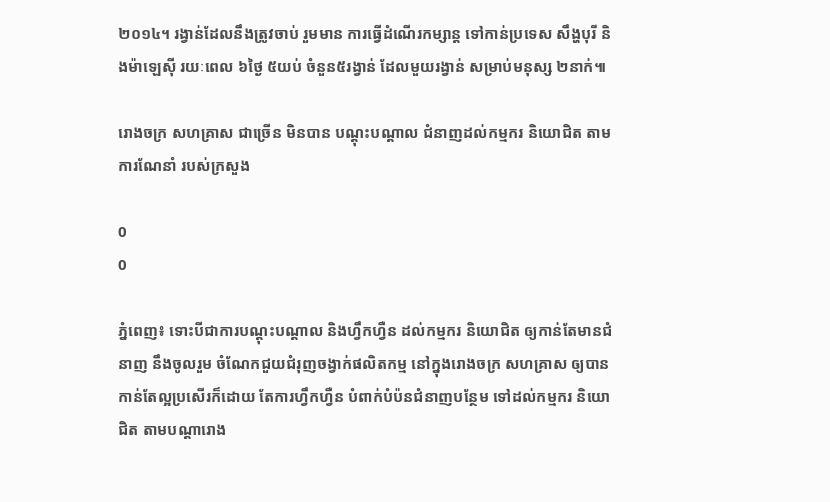២០១៤។ រង្វាន់ដែលនឹងត្រូវចាប់ រួមមាន ការធ្វើដំណើរកម្សាន្ត ទៅកាន់ប្រទេស សឹង្ហបុរី និងម៉ាឡេស៊ី រយៈពេល ៦ថ្ងៃ ៥យប់ ចំនួន៥រង្វាន់ ដែលមួយរង្វាន់ សម្រាប់មនុស្ស ២នាក់៕

រោងចក្រ សហគ្រាស ជាច្រើន មិនបាន បណ្តុះបណ្តាល ជំនាញដល់កម្មករ និយោជិត តាមការណែនាំ របស់ក្រសួង

0
0

ភ្នំពេញ៖ ទោះបីជាការបណ្តុះបណ្តាល និងហ្វឹកហ្វឺន ដល់កម្មករ និយោជិត ឲ្យកាន់តែមានជំនាញ នឹងចូលរួម ចំណែកជួយជំរុញចង្វាក់ផលិតកម្ម នៅក្នុងរោងចក្រ សហគ្រាស ឲ្យបានកាន់តែល្អប្រសើរក៏ដោយ តែការហ្វឹកហ្វឺន បំពាក់បំប៉នជំនាញបន្ថែម ទៅដល់កម្មករ និយោជិត តាមបណ្តារោង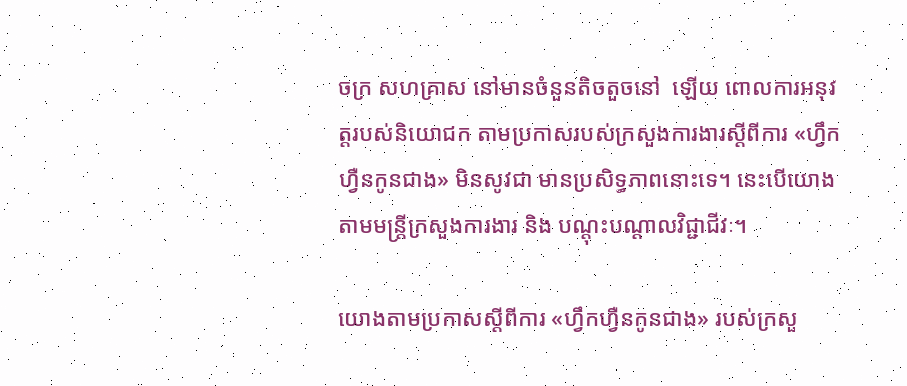ចក្រ សហគ្រាស នៅមានចំនួនតិចតួចនៅ  ឡើយ ពោលការអនុវត្តរបស់និយោជក តាមប្រកាសរបស់ក្រសួងការងារស្តីពីការ «ហ្វឹកហ្វឺនកូនជាង» មិនសូវជា មានប្រសិទ្ធភាពនោះទេ។ នេះបើយោងតាមមន្រ្តីក្រសួងការងារ និង បណ្តុះបណ្តាលវិជ្ជាជីវៈ។

យោងតាមប្រកាសស្តីពីការ «ហ្វឹកហ្វឺនកូនជាង» របស់ក្រសួ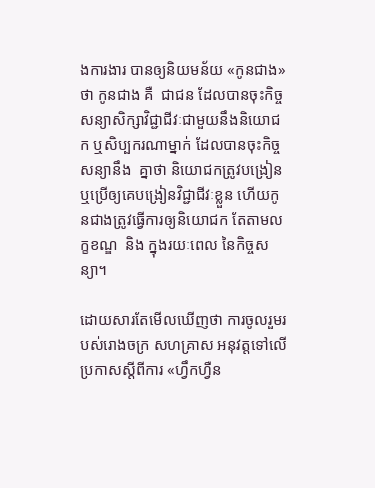ងការងារ បានឲ្យនិយមន័យ «កូនជាង» ថា កូនជាង គឺ  ជាជន ដែលបានចុះកិច្ចសន្យាសិក្សាវិជ្ជាជីវៈជាមួយនឹងនិយោជក ឬសិប្បករណាម្នាក់ ដែលបានចុះកិច្ចសន្យានឹង  គ្នាថា និយោជកត្រូវបង្រៀន ឬប្រើឲ្យគេបង្រៀនវិជ្ជាជីវៈខ្លួន ហើយកូនជាងត្រូវធ្វើការឲ្យនិយោជក តែតាមលក្ខខណ្ឌ  និង ក្នុងរយៈពេល នៃកិច្ចសន្យា។

ដោយសារតែមើលឃើញថា ការចូលរួមរបស់រោងចក្រ សហគ្រាស អនុវត្តទៅលើប្រកាសស្តីពីការ «ហ្វឹកហ្វឺន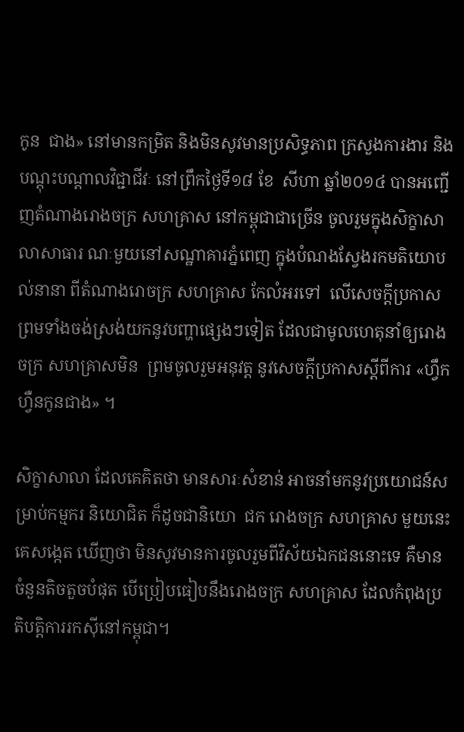កូន  ជាង» នៅមានកម្រិត និងមិនសូវមានប្រសិទ្ធភាព ក្រសួងការងារ និងបណ្តុះបណ្តាលវិជ្ជាជីវៈ នៅព្រឹកថ្ងៃទី១៨ ខែ  សីហា ឆ្នាំ២០១៤ បានអញ្ជើញតំណាងរោងចក្រ សហគ្រាស នៅកម្ពុជាជាច្រើន ចូលរួមក្នុងសិក្ខាសាលាសាធារ ណៈមួយនៅសណ្ឋាគារភ្នំពេញ ក្នុងបំណងស្វែងរកមតិយោបល់នានា ពីតំណាងរោចក្រ សហគ្រាស កែលំអរទៅ  លើសេចក្តីប្រកាស ព្រមទាំងចង់ស្រង់យកនូវបញ្ហាផ្សេងៗទៀត ដែលជាមូលហេតុនាំឲ្យរោងចក្រ សហគ្រាសមិន  ព្រមចូលរួមអនុវត្ត នូវសេចក្តីប្រកាសស្តីពីការ «ហ្វឹកហ្វឺនកូនជាង» ។

សិក្ខាសាលា ដែលគេគិតថា មានសារៈសំខាន់ អាចនាំមកនូវប្រយោជន៍សម្រាប់កម្មករ និយោជិត ក៏ដូចជានិយោ  ជក រោងចក្រ សហគ្រាស មួយនេះ គេសង្កេត ឃើញថា មិនសូវមានការចូលរួមពីវិស័យឯកជននោះទេ គឺមាន ចំនួនតិចតួចបំផុត បើប្រៀបធៀបនឹងរោងចក្រ សហគ្រាស ដែលកំពុងប្រតិបត្តិការរកស៊ីនៅកម្ពុជា។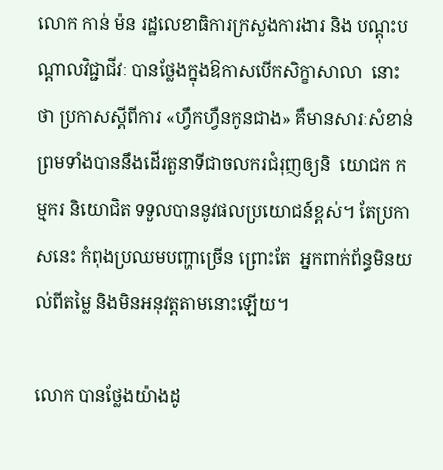លោក កាន់ ម៉ន រដ្ឋលេខាធិការក្រសួងការងារ និង បណ្តុះបណ្តាលវិជ្ជាជីវៈ បានថ្លែងក្នុងឱកាសបើកសិក្ខាសាលា  នោះថា ប្រកាសស្តីពីការ «ហ្វឹកហ្វឺនកូនជាង» គឺមានសារៈសំខាន់ ព្រមទាំងបាននឹងដើរតួនាទីជាចលករជំរុញឲ្យនិ  យោជក កម្មករ និយោជិត ទទួលបាននូវផលប្រយោជន៍ខ្ពស់។ តែប្រកាសនេះ កំពុងប្រឈមបញ្ហាច្រើន ព្រោះតែ  អ្នកពាក់ព័ន្ធមិនយល់ពីតម្លៃ និងមិនអនុវត្តតាមនោះឡើយ។

លោក បានថ្លែងយ៉ាងដូ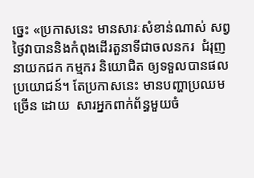ច្នេះ «ប្រកាសនេះ មានសារៈសំខាន់ណាស់ សព្វថ្ងៃវាបាននិងកំពុងដើរតួនាទីជាចលនករ  ជំរុញនាយកជក កម្មករ និយោជិត ឲ្យទទួលបានផលប្រយោជន៍។ តែប្រកាសនេះ មានបញ្ហាប្រឈមច្រើន ដោយ  សារអ្នកពាក់ព័ន្ធមួយចំ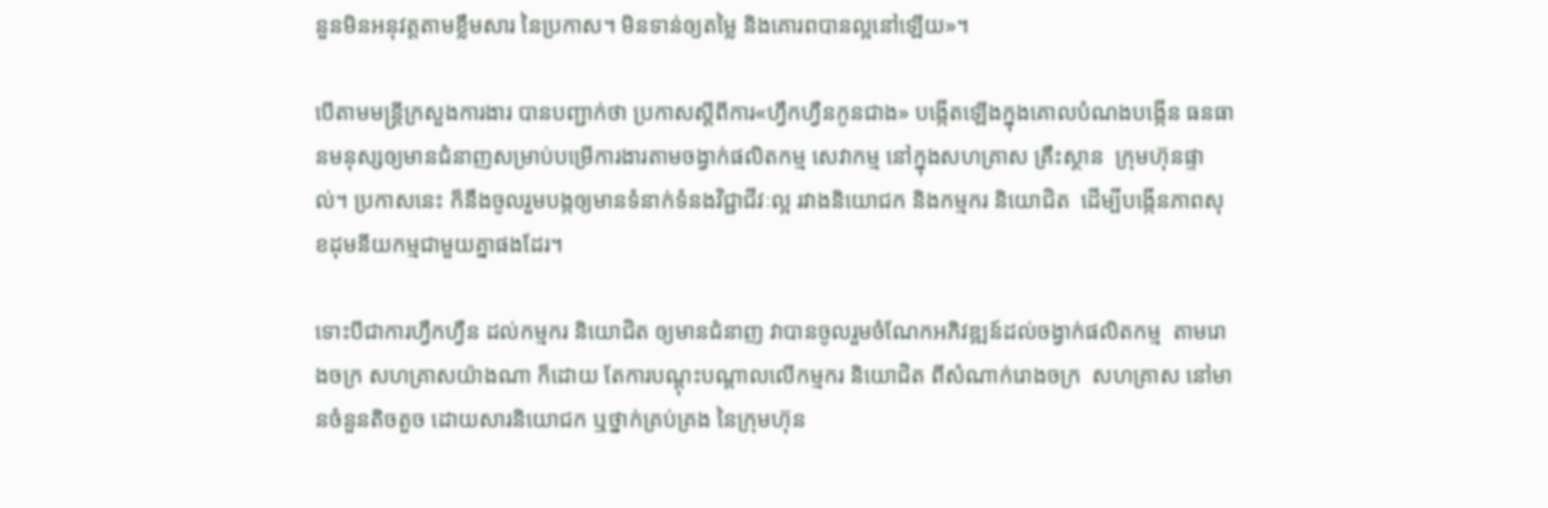នួនមិនអនុវត្តតាមខ្លឹមសារ នៃប្រកាស។ មិនទាន់ឲ្យតម្លៃ និងគោរពបានល្អនៅឡើយ»។

បើតាមមន្រ្តីក្រសួងការងារ បានបញ្ជាក់ថា ប្រកាសស្តីពីការ«ហ្វឹកហ្វឺនកូនជាង» បង្កើតឡើងក្នុងគោលបំណងបង្កើន ធនធានមនុស្សឲ្យមានជំនាញសម្រាប់បម្រើការងារតាមចង្វាក់ផលិតកម្ម សេវាកម្ម នៅក្នុងសហគ្រាស គ្រឹះស្ថាន  ក្រុមហ៊ុនផ្ទាល់។ ប្រកាសនេះ ក៏នឹងចូលរួមបង្កឲ្យមានទំនាក់ទំនងវិជ្ជាជីវៈល្អ រវាងនិយោជក និងកម្មករ និយោជិត  ដើម្បីបង្កើនភាពសុខដុមនីយកម្មជាមួយគ្នាផងដែរ។

ទោះបីជាការហ្វឹកហ្វឺន ដល់កម្មករ និយោជិត ឲ្យមានជំនាញ វាបានចូលរួមចំណែកអភិវឌ្ឍន៍ដល់ចង្វាក់ផលិតកម្ម  តាមរោងចក្រ សហគ្រាសយ៉ាងណា ក៏ដោយ តែការបណ្តុះបណ្តាលលើកម្មករ និយោជិត ពីសំណាក់រោងចក្រ  សហគ្រាស នៅមានចំនួនតិចតួច ដោយសារនិយោជក ឬថ្នាក់គ្រប់គ្រង នៃក្រុមហ៊ុន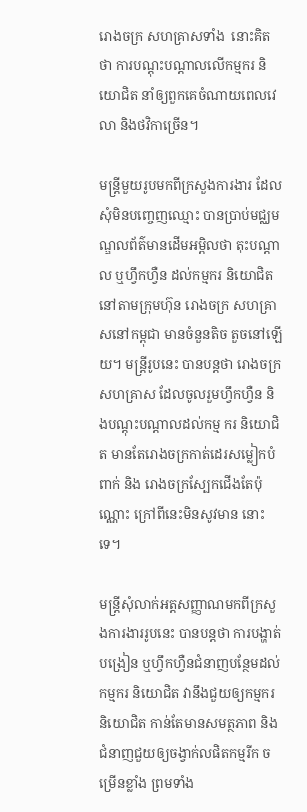រោងចក្រ សហគ្រាសទាំង  នោះគិតថា ការបណ្តុះបណ្តាលលើកម្មករ និយោជិត នាំឲ្យពួកគេចំណាយពេលវេលា និងថវិកាច្រើន។

មន្រ្តីមួយរូបមកពីក្រសួងការងារ ដែលសុំមិនបញ្ចេញឈ្មោះ បានប្រាប់មជ្ឈមណ្ឌលព័ត៌មានដើមអម្ពិលថា តុះបណ្តាល ឬហ្វឹកហ្វឺន ដល់កម្មករ និយោជិត នៅតាមក្រុមហ៊ុន រោងចក្រ សហគ្រាសនៅកម្ពុជា មានចំនួនតិច តួចនៅឡើយ។ មន្រ្តីរូបនេះ បានបន្តថា រោងចក្រ សហគ្រាស ដែលចូលរួមហ្វឹកហ្វឺន និងបណ្តុះបណ្តាលដល់កម្ម ករ និយោជិត មានតែរោងចក្រកាត់ដេរសម្លៀកបំពាក់ និង រោងចក្រស្បែកជើងតែប៉ុណ្ណោះ ក្រៅពីនេះមិនសូវមាន នោះទេ។

មន្រ្តីសុំលាក់អត្តសញ្ញាណមកពីក្រសួងការងាររូបនេះ បានបន្តថា ការបង្ហាត់បង្រៀន ឬហ្វឹកហ្វឺនជំនាញបន្ថែមដល់  កម្មករ និយោជិត វានឹងជួយឲ្យកម្មករ និយោជិត កាន់តែមានសមត្ថភាព និងជំនាញជួយឲ្យចង្វាក់លផិតកម្មរីក ចម្រើនខ្លាំង ព្រមទាំង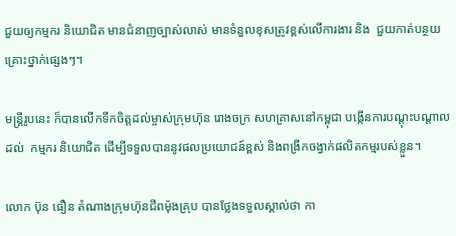ជួយឲ្យកម្មករ និយោជិត មានជំនាញច្បាស់លាស់ មានទំនួលខុសត្រូវខ្ពស់លើការងារ និង  ជួយកាត់បន្ថយគ្រោះថ្នាក់ផ្សេងៗ។

មន្រ្តីរូបនេះ ក៏បានលើកទឹកចិត្តដល់ម្ចាស់ក្រុមហ៊ុន រោងចក្រ សហគ្រាសនៅកម្ពុជា បង្កើនការបណ្តុះបណ្តាលដល់  កម្មករ និយោជិត ដើម្បីទទួលបាននូវផលប្រយោជន៍ខ្ពស់ និងពង្រីកចង្វាក់ផលិតកម្មរបស់ខ្លួន។

លោក ប៊ុន ធឿន តំណាងក្រុមហ៊ុនជីពម៉ុងគ្រុប បានថ្លែងទទួលស្គាល់ថា កា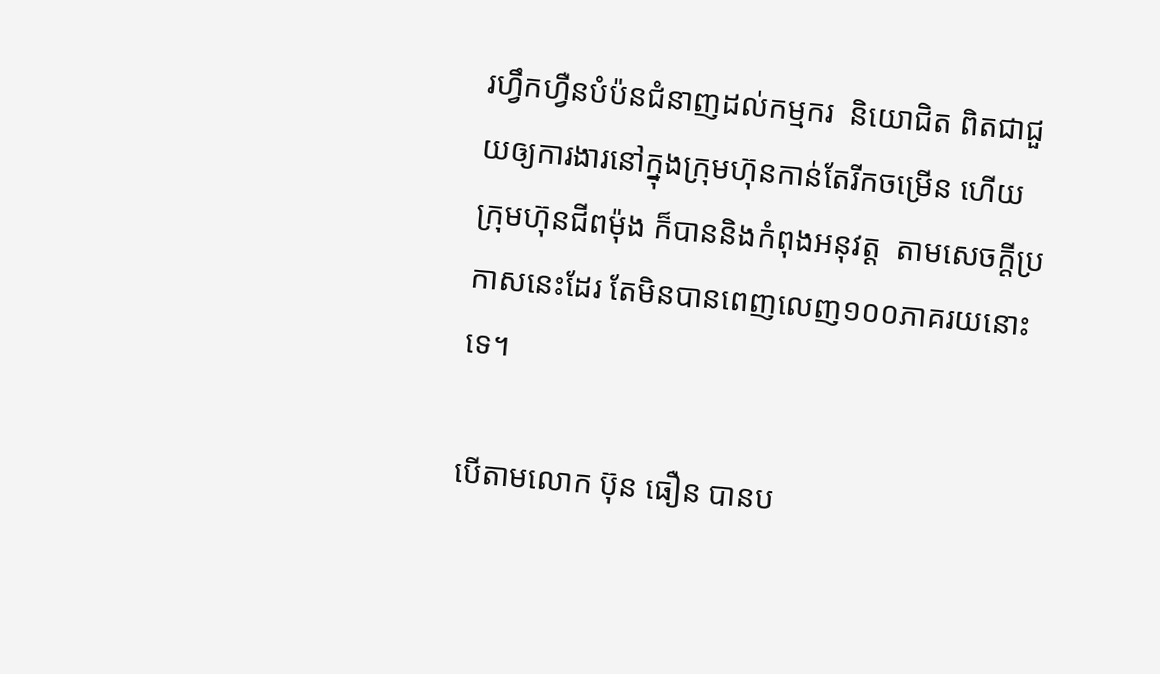រហ្វឹកហ្វឺនបំប៉នជំនាញដល់កម្មករ  និយោជិត ពិតជាជួយឲ្យការងារនៅក្នុងក្រុមហ៊ុនកាន់តែរីកចម្រើន ហើយក្រុមហ៊ុនជីពម៉ុង ក៏បាននិងកំពុងអនុវត្ត  តាមសេចក្តីប្រកាសនេះដែរ តែមិនបានពេញលេញ១០០ភាគរយនោះទេ។

បើតាមលោក ប៊ុន ធឿន បានប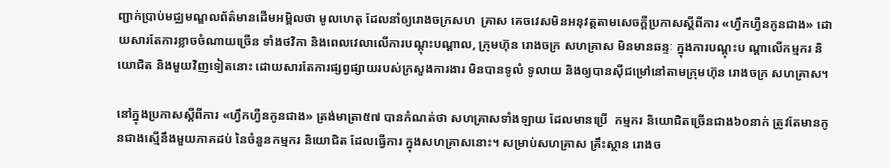ញ្ជាក់ប្រាប់មជ្ឈមណ្ឌលព័ត៌មានដើមអម្ពិលថា មូលហេតុ ដែលនាំឲ្យរោងចក្រសហ  គ្រាស គេចវេសមិនអនុវត្តតាមសេចក្តីប្រកាសស្តីពីការ «ហ្វឹកហ្វឺនកូនជាង» ដោយសារតែការខ្លាចចំណាយច្រើន ទាំងថវិកា និងពេលវេលាលើការបណ្តុះបណ្តាល, ក្រុមហ៊ុន រោងចក្រ សហគ្រាស មិនមានឆន្ទៈ ក្នុងការបណ្តុះប ណ្តាលើកម្មករ និយោជិត និងមួយវិញទៀតនោះ ដោយសារតែការផ្សព្វផ្សាយរបស់ក្រសួងការងារ មិនបានទូលំ ទូលាយ និងឲ្យបានស៊ីជម្រៅនៅតាមក្រុមហ៊ុន រោងចក្រ សហគ្រាស។

នៅក្នុងប្រកាសស្តីពីការ «ហ្វឹកហ្វឺនកូនជាង» ត្រង់មាត្រា៥៧ បានកំណត់ថា សហគ្រាសទាំងឡាយ ដែលមានប្រើ  កម្មករ និយោជិតច្រើនជាង៦០នាក់ ត្រូវតែមានកូនជាងស្មើនឹងមួយភាគដប់ នៃចំនួនកម្មករ និយោជិត ដែលធ្វើការ ក្នុងសហគ្រាសនោះ។ សម្រាប់សហគ្រាស គ្រឹះស្ថាន រោងច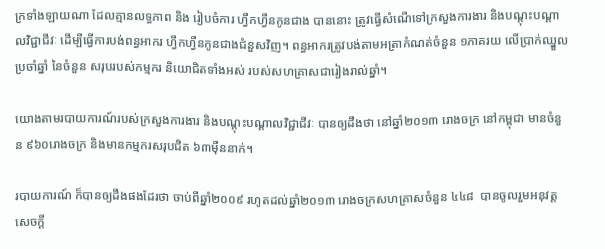ក្រទាំងឡាយណា ដែលគ្មានលទ្ធភាព និង រៀបចំការ ហ្វឹកហ្វឺនកូនជាង បាននោះ ត្រូវធ្វើសំណើទៅក្រសួងការងារ និងបណ្តុះបណ្តាលវិជ្ជាជីវៈ ដើម្បីធ្វើការបង់ពន្ធអាករ ហ្វឹកហ្វឺនកូនជាងជំនួសវិញ។ ពន្ធអាករត្រូវបង់តាមអត្រាកំណត់ចំនួន ១ភាគរយ លើប្រាក់ឈ្នួលប្រចាំឆ្នាំ នៃចំនួន សរុបរបស់កម្មករ និយោជិតទាំងអស់ របស់សហគ្រាសជារៀងរាល់ឆ្នាំ។

យោងតាមរបាយការណ៍របស់ក្រសួងការងារ និងបណ្តុះបណ្តាលវិជ្ជាជីវៈ បានឲ្យដឹងថា នៅឆ្នាំ២០១៣ រោងចក្រ នៅកម្ពុជា មានចំនួន ៩៦០រោងចក្រ និងមានកម្មករសរុបជិត ៦៣ម៉ឺននាក់។

របាយការណ៍ ក៏បានឲ្យដឹងផងដែរថា ចាប់ពីឆ្នាំ២០០៩ រហូតដល់ឆ្នាំ២០១៣ រោងចក្រសហគ្រាសចំនួន ៤៤៨  បានចូលរួមអនុវត្តសេចក្តី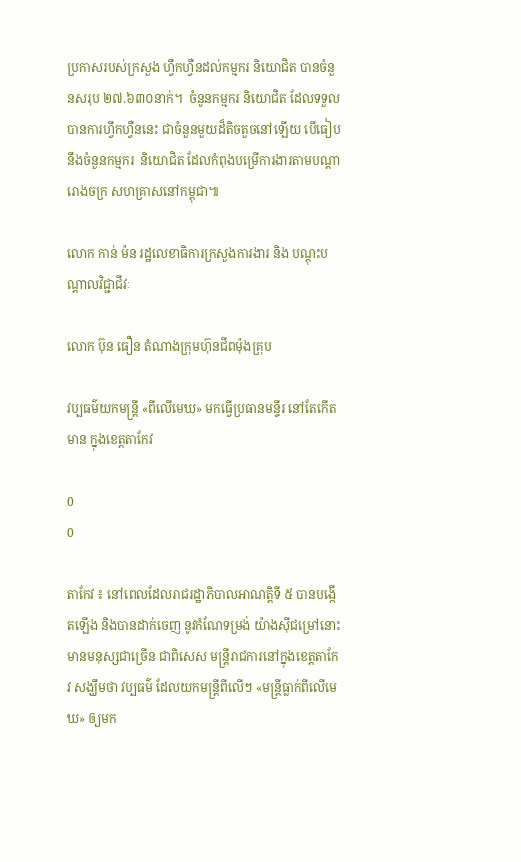ប្រកាសរបស់ក្រសួង ហ្វឹកហ្វឺនដល់កម្មករ និយោជិត បានចំនួនសរុប ២៧.៦៣០នាក់។  ចំនូនកម្មករ និយោជិត ដែលទទួលបានការហ្វឹកហ្វឺននេះ ជាចំនួនមួយដ៏តិចតួចនៅឡើយ បើធៀបនឹងចំនួនកម្មករ  និយោជិត ដែលកំពុងបម្រើការងារតាមបណ្តារោងចក្រ សហគ្រាសនៅកម្ពុជា៕

លោក កាន់ ម៉ន រដ្ឋលេខាធិការក្រសួងការងារ និង បណ្តុះបណ្តាលវិជ្ជាជីវៈ

លោក ប៊ុន ធឿន តំណាងក្រុមហ៊ុនជីពម៉ុងគ្រុប

វប្បធម៌យកមន្រ្តី «ពីលើមេឃ» មកធ្វើប្រធានមន្ទីរ នៅតែកើតមាន ក្នុងខេត្តតាកែវ

0
0

តាកែវ ៖ នៅពេលដែលរាជរដ្ឋាភិបាលអាណត្តិទី ៥ បានបង្កើតឡើង និងបានដាក់ចេញ នូវកំណែទម្រង់ យ៉ាងស៊ីជម្រៅនោះ មានមនុស្សជាច្រើន ជាពិសេស មន្រ្តីរាជការនៅក្នុងខេត្តតាកែវ សង្ឃឹមថា វប្បធម៌ ដែលយកមន្រ្តីពីលើៗ «មន្រ្តីធ្លាក់ពីលើមេឃ» ឲ្យមក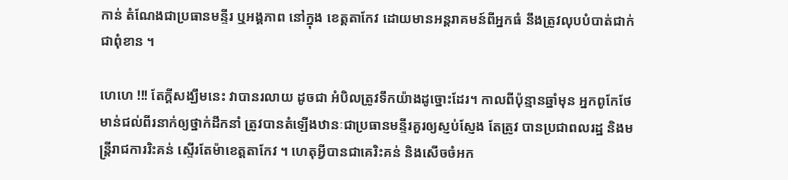កាន់ តំណែងជាប្រធានមន្ទីរ ឬអង្គភាព នៅក្នុង ខេត្តតាកែវ ដោយមានអន្តរាគមន៍ពីអ្នកធំ នឹងត្រូវលុបបំបាត់ជាក់ជាពុំខាន ។

ហេហេ !!! តែក្ដីសង្ឃឹមនេះ វាបានរលាយ ដូចជា អំបិលត្រូវទឹកយ៉ាងដូច្នោះដែរ។ កាលពីប៉ុន្មានឆ្នាំមុន អ្នកពូកែថែមាន់ជល់ពីរនាក់ឲ្យថ្នាក់ដឹកនាំ ត្រូវបានតំឡើងឋានៈជាប្រធានមន្ទីរគួរឲ្យស្ញប់ស្ញែង តែត្រូវ បានប្រជាពលរដ្ឋ និងមន្រ្តីរាជការរិះគន់ ស្ទើរតែម៉ាខេត្តតាកែវ ។ ហេតុអ្វីបានជាគេរិះគន់ និងសើចចំអក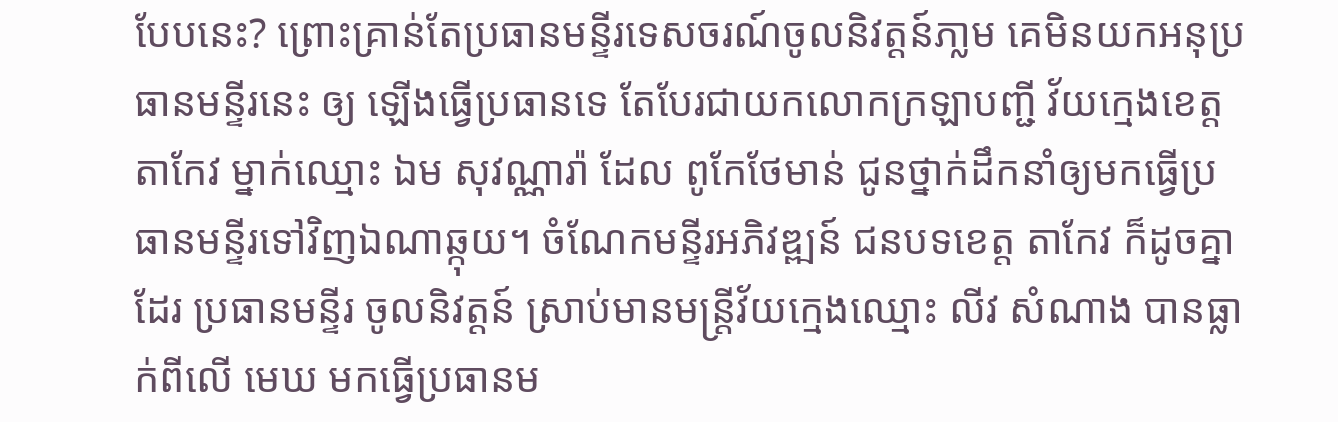បែបនេះ? ព្រោះគ្រាន់តែប្រធានមន្ទីរទេសចរណ៍ចូលនិវត្តន៍ភា្លម គេមិនយកអនុប្រធានមន្ទីរនេះ ឲ្យ ឡើងធ្វើប្រធានទេ តែបែរជាយកលោកក្រឡាបញ្ជី វ័យក្មេងខេត្តតាកែវ ម្នាក់ឈ្មោះ ឯម សុវណ្ណារ៉ា ដែល ពូកែថែមាន់ ជូនថ្នាក់ដឹកនាំឲ្យមកធ្វើប្រធានមន្ទីរទៅវិញឯណាឆ្កុយ។ ចំណែកមន្ទីរអភិវឌ្ឍន៍ ជនបទខេត្ត តាកែវ ក៏ដូចគ្នាដែរ ប្រធានមន្ទីរ ចូលនិវត្តន៍ ស្រាប់មានមន្រ្តីវ័យក្មេងឈ្មោះ លីវ សំណាង បានធ្លាក់ពីលើ មេឃ មកធ្វើប្រធានម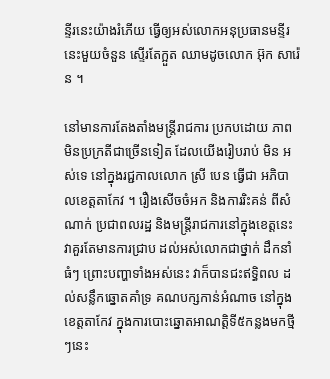ន្ទីរនេះយ៉ាងរំភើយ ធ្វើឲ្យអស់លោកអនុប្រធានមន្ទីរនេះមួយចំនួន ស្ទើរតែក្អួត ឈាមដូចលោក អ៊ុក សារ៉េន ។

នៅមានការតែងតាំងមន្រ្តីរាជការ ប្រកបដោយ ភាពមិនប្រក្រតីជាច្រើនទៀត ដែលយើងរៀបរាប់ មិន អស់ទេ នៅក្នុងរជ្ជកាលលោក ស្រី បេន ធ្វើជា អភិបាលខេត្តតាកែវ ។ រឿងសើចចំអក និងការរិះគន់ ពីសំណាក់ ប្រជាពលរដ្ឋ និងមន្រ្តីរាជការនៅក្នុងខេត្តនេះ វាគួរតែមានការជ្រាប ដល់អស់លោកជាថ្នាក់ ដឹកនាំធំៗ ព្រោះបញ្ហាទាំងអស់នេះ វាក៏បានជះឥទ្ធិពល ដល់សន្លឹកឆ្នោតគាំទ្រ គណបក្សកាន់អំណាច នៅក្នុងខេត្តតាកែវ ក្នុងការបោះឆ្នោតអាណត្តិទី៥កន្លងមកថ្មីៗនេះ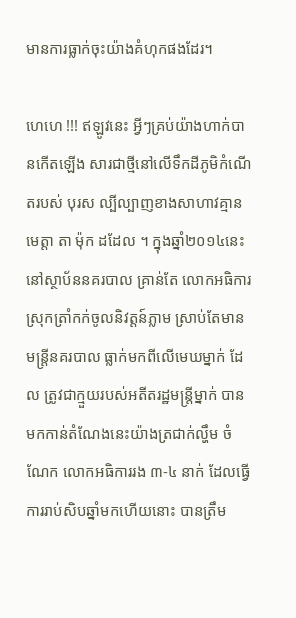មានការធ្លាក់ចុះយ៉ាងគំហុកផងដែរ។

ហេហេ !!! ឥឡូវនេះ អ្វីៗគ្រប់យ៉ាងហាក់បានកើតឡើង សារជាថ្មីនៅលើទឹកដីភូមិកំណើតរបស់ បុរស ល្បីល្បាញខាងសាហាវគ្មានមេត្តា តា ម៉ុក ដដែល ។ ក្នុងឆ្នាំ២០១៤នេះ នៅស្ថាប័ននគរបាល គ្រាន់តែ លោកអធិការស្រុកត្រាំកក់ចូលនិវត្តន៍ភ្លាម ស្រាប់តែមានមន្រ្តីនគរបាល ធ្លាក់មកពីលើមេឃម្នាក់ ដែល ត្រូវជាក្មួយរបស់អតីតរដ្ឋមន្រ្តីម្នាក់ បានមកកាន់តំណែងនេះយ៉ាងត្រជាក់ល្ហឹម ចំណែក លោកអធិការរង ៣-៤ នាក់ ដែលធ្វើការរាប់សិបឆ្នាំមកហើយនោះ បានត្រឹម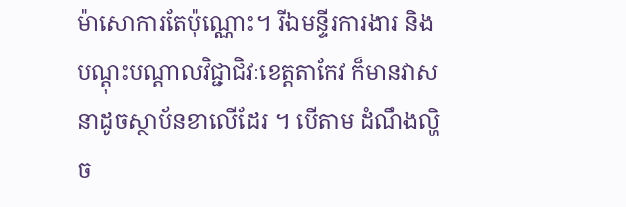ម៉ាសោការតែប៉ុណ្ណោះ។ រីឯមន្ទីរការងារ និង បណ្ដុះបណ្ដាលវិជ្ជាជិវៈខេត្តតាកែវ ក៏មានវាសនាដូចស្ថាប័នខាលើដែរ ។ បើតាម ដំណឹងល្ហិច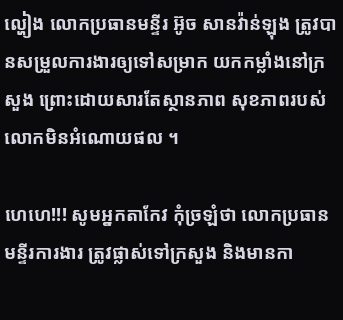ល្ហៀង លោកប្រធានមន្ទីរ អ៊ូច សានវ៉ាន់ឡុង ត្រូវបានសម្រួលការងារឲ្យទៅសម្រាក យកកម្លាំងនៅក្រសួង ព្រោះដោយសារតែស្ថានភាព សុខភាពរបស់លោកមិនអំណោយផល ។

ហេហេ!!! សូមអ្នកតាកែវ កុំច្រឡំថា លោកប្រធានមន្ទីរការងារ ត្រូវផ្លាស់ទៅក្រសួង និងមានកា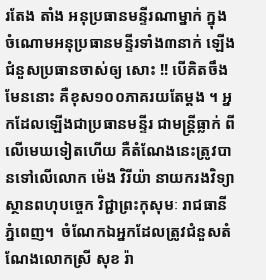រតែង តាំង អនុប្រធានមន្ទីរណាម្នាក់ ក្នុងចំណោមអនុប្រធានមន្ទីរទាំង៣នាក់ ឡើងជំនួសប្រធានចាស់ឲ្យ សោះ !! បើគិតចឹងមែននោះ គឺខុស១០០ភាគរយតែម្ដង ។ អ្នកដែលឡើងជាប្រធានមន្ទីរ ជាមន្រ្តីធ្លាក់ ពីលើមេឃទៀតហើយ គឺតំណែងនេះត្រូវបានទៅលើលោក ម៉េង វិរីយ៉ា នាយករងវិទ្យាស្ថានពហុបច្ចេក វិជ្ជាព្រះកុសុមៈ រាជធានីភ្នំពេញ។  ចំណែកឯអ្នកដែលត្រូវជំនួសតំណែងលោកស្រី សុខ រ៉ា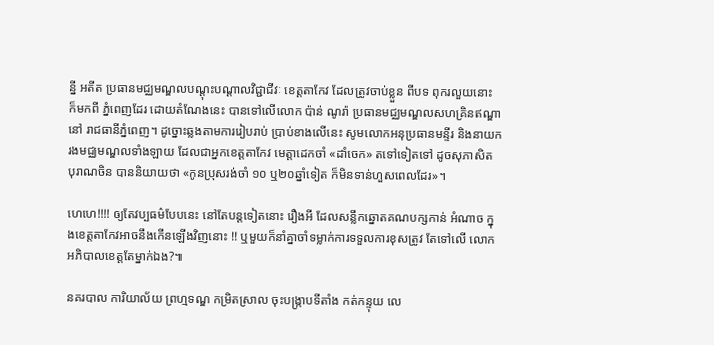ន្នី អតីត ប្រធានមជ្ឈមណ្ឌលបណ្ដុះបណ្ដាលវិជ្ជាជីវៈ ខេត្តតាកែវ ដែលត្រូវចាប់ខ្លួន ពីបទ ពុករលួយនោះ ក៏មកពី ភ្នំពេញដែរ ដោយតំណែងនេះ បានទៅលើលោក ប៉ាន់ ណូរ៉ា ប្រធានមជ្ឈមណ្ឌលសហគ្រិនឥណ្ឌា នៅ រាជធានីភ្នំពេញ។ ដូច្នោះឆ្លងតាមការរៀបរាប់ ប្រាប់ខាងលើនេះ សូមលោកអនុប្រធានមន្ទីរ និងនាយក រងមជ្ឈមណ្ឌលទាំងឡាយ ដែលជាអ្នកខេត្តតាកែវ មេត្តាដេកចាំ «ដាំចេក» តទៅទៀតទៅ ដូចសុភាសិត បុរាណចិន បាននិយាយថា «កូនប្រុសរង់ចាំ ១០ ឬ២០ឆ្នាំទៀត ក៏មិនទាន់ហួសពេលដែរ»។

ហេហេ!!!! ឲ្យតែវប្បធម៌បែបនេះ នៅតែបន្តទៀតនោះ រឿងអី ដែលសន្លឹកឆ្នោតគណបក្សកាន់ អំណាច ក្នុងខេត្តតាកែវអាចនឹងកើនឡើងវិញនោះ !! ឬមួយក៏នាំគ្នាចាំទម្លាក់ការទទួលការខុសត្រូវ តែទៅលើ លោកអភិបាលខេត្តតែម្នាក់ឯង?៕

នគរបាល ការិយាល័យ ព្រហ្មទណ្ឌ កម្រិតស្រាល ចុះបង្ក្រាបទីតាំង កត់កន្ទុយ លេ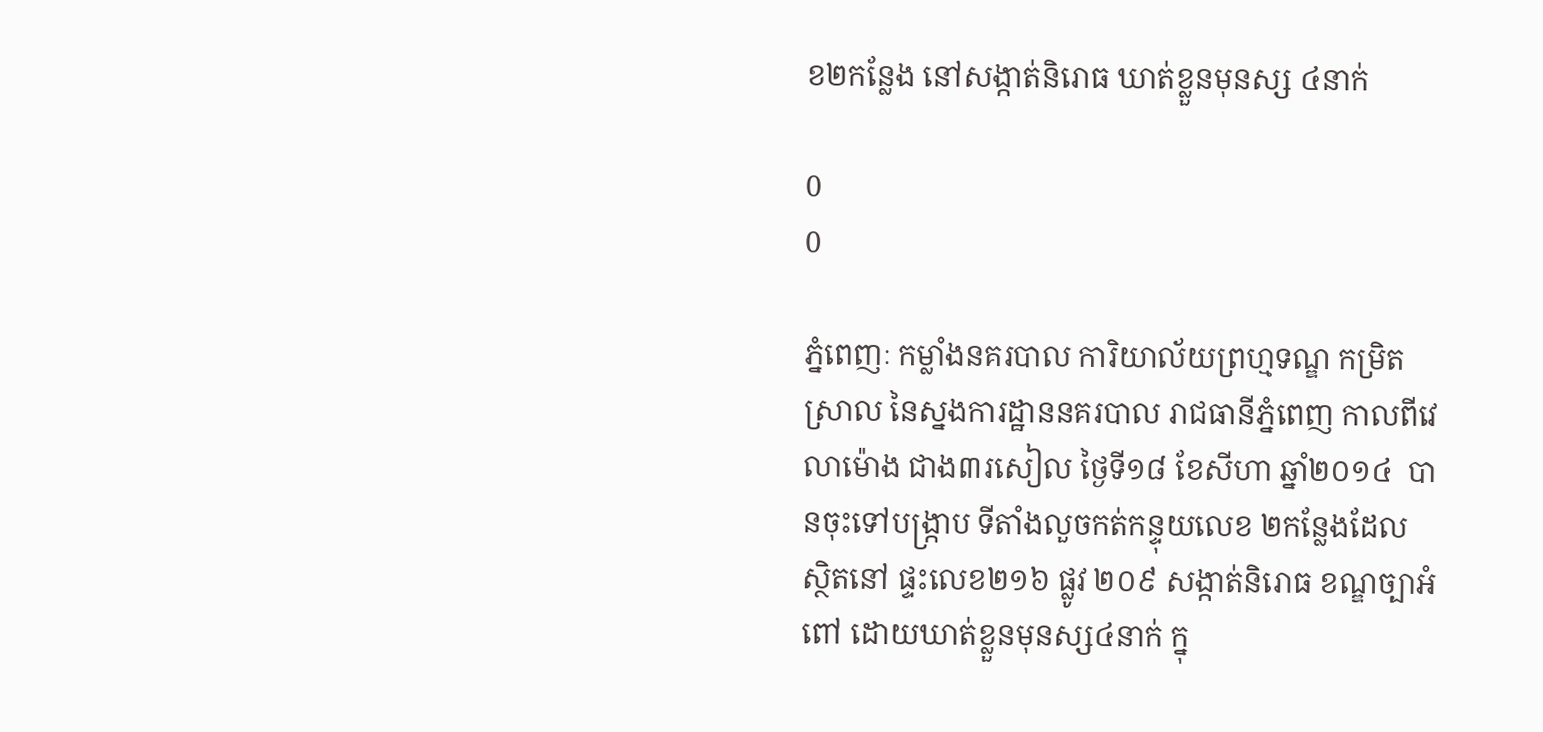ខ២កន្លែង នៅសង្កាត់និរោធ ឃាត់ខ្លួនមុនស្ស ៤នាក់

0
0

ភ្នំពេញៈ កម្លាំងនគរបាល ការិយាល័យព្រហ្មទណ្ឌ កម្រិតស្រាល នៃស្នងការដ្ឋាននគរបាល រាជធានីភ្នំពេញ កាលពីវេលាម៉ោង ជាង៣រសៀល ថ្ងៃទី១៨ ខែសីហា ឆ្នាំ២០១៤  បានចុះទៅបង្ក្រាប ទីតាំងលួចកត់កន្ទុយលេខ ២កន្លែងដែល ស្ថិតនៅ ផ្ទះលេខ២១៦ ផ្លូវ ២០៩ សង្កាត់និរោធ ខណ្ឌច្បាអំពៅ ដោយឃាត់ខ្លួនមុនស្ស៤នាក់ ក្នុ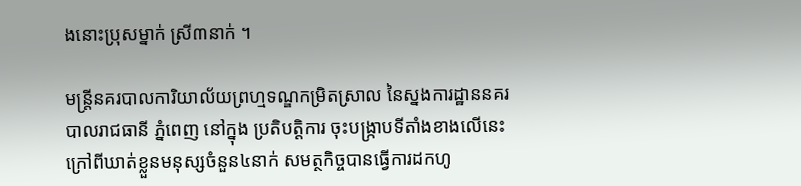ងនោះប្រុសម្នាក់ ស្រី៣នាក់ ។

មន្ត្រីនគរបាលការិយាល័យព្រហ្មទណ្ឌកម្រិតស្រាល នៃស្នងការដ្ឋាននគរបាលរាជធានី ភ្នំពេញ នៅក្នុង ប្រតិបត្តិការ ចុះបង្ក្រាបទីតាំងខាងលើនេះ  ក្រៅពីឃាត់ខ្លួនមនុស្សចំនួន៤នាក់ សមត្ថកិច្ចបានធ្វើការដកហូ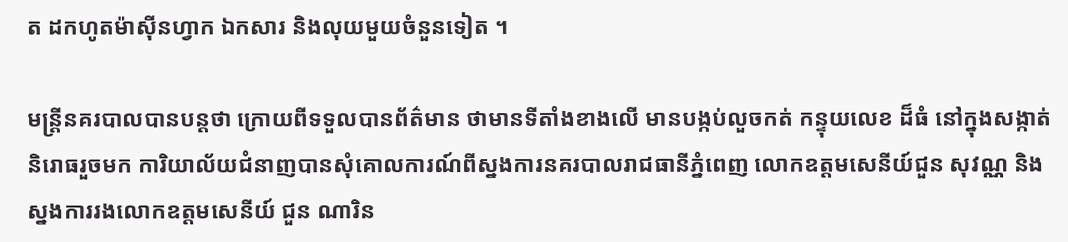ត ដកហូតម៉ាស៊ីនហ្វាក ឯកសារ និងលុយមួយចំនួនទៀត ។

មន្ត្រីនគរបាលបានបន្តថា ក្រោយពីទទួលបានព័ត៌មាន ថាមានទីតាំងខាងលើ មានបង្កប់លួចកត់ កន្ទុយលេខ ដ៏ធំ នៅក្នុងសង្កាត់និរោធរួចមក ការិយាល័យជំនាញបានសុំគោលការណ៍ពីស្នងការនគរបាលរាជធានីភ្នំពេញ លោកឧត្តមសេនីយ៍ជួន សុវណ្ណ និងស្នងការរងលោកឧត្តមសេនីយ៍ ជួន ណារិន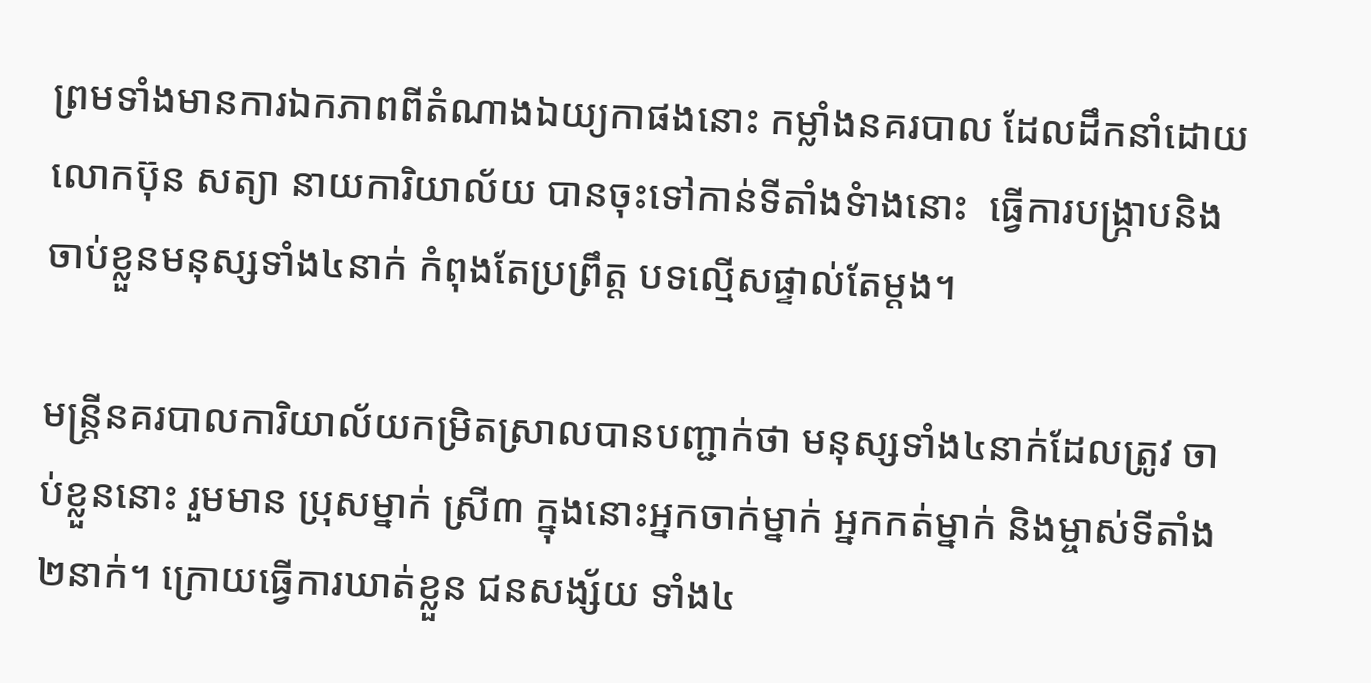ព្រមទាំងមានការឯកភាពពីតំណាងឯយ្យកាផងនោះ កម្លាំងនគរបាល ដែលដឹកនាំដោយ លោកប៊ុន សត្យា នាយការិយាល័យ បានចុះទៅកាន់ទីតាំងទំាងនោះ  ធ្វើការបង្ក្រាបនិងចាប់ខ្លួនមនុស្សទាំង៤នាក់ កំពុងតែប្រព្រឹត្ត បទល្មើសផ្ទាល់តែម្តង។

មន្ត្រីនគរបាលការិយាល័យកម្រិតស្រាលបានបញ្ជាក់ថា មនុស្សទាំង៤នាក់ដែលត្រូវ ចាប់ខ្លួននោះ រួមមាន ប្រុសម្នាក់ ស្រី៣ ក្នុងនោះអ្នកចាក់ម្នាក់ អ្នកកត់ម្នាក់ និងម្ចាស់ទីតាំង២នាក់។ ក្រោយធ្វើការឃាត់ខ្លួន ជនសង្ស័យ ទាំង៤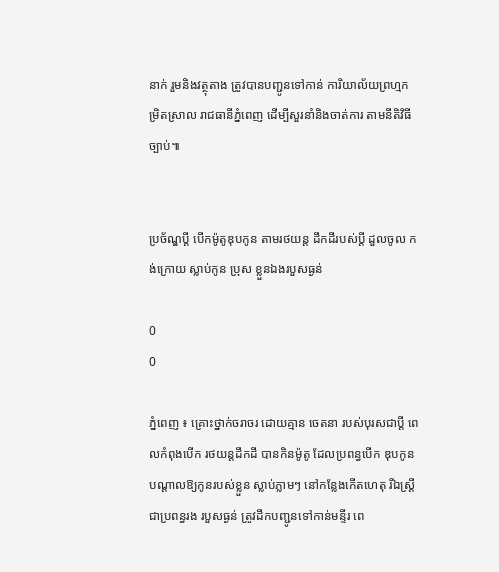នាក់ រួមនិងវត្ថុតាង ត្រូវបានបញ្ជូនទៅកាន់ ការិយាល័យព្រហ្មកម្រិតស្រាល រាជធានីភ្នំពេញ ដើម្បីសួរនាំនិងចាត់ការ តាមនីតិវិធីច្បាប់៕


ប្រច័ណ្ឌប្ដី បើកម៉ូតូឌុបកូន តាមរថយន្ដ ដឹកដីរបស់ប្ដី ដួលចូល កង់ក្រោយ ស្លាប់កូន ប្រុស ខ្លួនឯងរបួសធ្ងន់

0
0

ភ្នំពេញ ៖ គ្រោះថ្នាក់ចរាចរ ដោយគ្មាន ចេតនា របស់បុរសជាប្ដី ពេលកំពុងបើក រថយន្ដដឹកដី បានកិនម៉ូតូ ដែលប្រពន្ធបើក ឌុបកូន បណ្ដាលឱ្យកូនរបស់ខ្លួន ស្លាប់ភ្លាមៗ នៅកន្លែងកើតហេតុ រីឯស្ដ្រីជាប្រពន្ធរង របួសធ្ងន់ ត្រូវដឹកបញ្ជូនទៅកាន់មន្ទីរ ពេ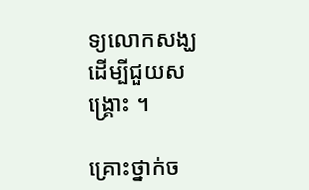ទ្យលោកសង្ឃ ដើម្បីជួយសង្គ្រោះ ។

គ្រោះថ្នាក់ច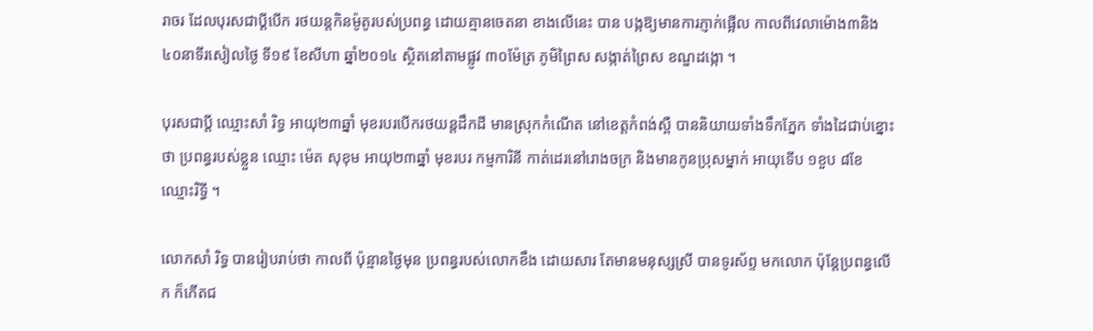រាចរ ដែលបុរសជាប្ដីបើក រថយន្ដកិនម៉ូតូរបស់ប្រពន្ធ ដោយគ្មានចេតនា ខាងលើនេះ បាន បង្កឱ្យមានការភ្ញាក់ផ្អើល កាលពីវេលាម៉ោង៣និង ៤០នាទីរសៀលថ្ងៃ ទី១៩ ខែសីហា ឆ្នាំ២០១៤ ស្ថិតនៅតាមផ្លូវ ៣០ម៉ែត្រ ភូមិព្រៃស សង្កាត់ព្រៃស ខណ្ឌដង្កោ ។

បុរសជាប្ដី ឈ្មោះសាំ រិទ្ធ អាយុ២៣ឆ្នាំ មុខរបរបើករថយន្ដដឹកដី មានស្រុកកំណើត នៅខេត្ដកំពង់ស្ពឺ បាននិយាយទាំងទឹកភ្នែក ទាំងដៃជាប់ខ្នោះថា ប្រពន្ធរបស់ខ្លួន ឈ្មោះ ម៉េត សុខុម អាយុ២៣ឆ្នាំ មុខរបរ កម្មការិនី កាត់ដេរនៅរោងចក្រ និងមានកូនប្រុសម្នាក់ អាយុទើប ១ខួប ៨ខែ ឈ្មោះរិទ្ធី ។

លោកសាំ រិទ្ធ បានរៀបរាប់ថា កាលពី ប៉ុន្មានថ្ងៃមុន ប្រពន្ធរបស់លោកខឹង ដោយសារ តែមានមនុស្សស្រី បានទូរស័ព្ទ មកលោក ប៉ុន្ដែប្រពន្ធលើក ក៏កើតជ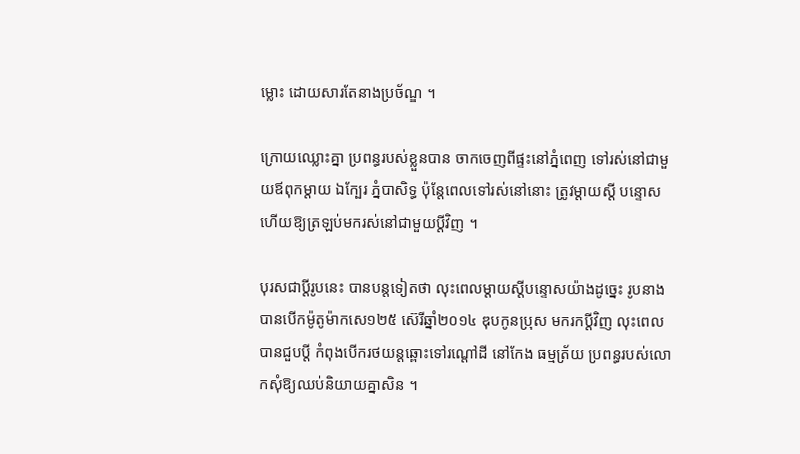ម្លោះ ដោយសារតែនាងប្រច័ណ្ឌ ។

ក្រោយឈ្លោះគ្នា ប្រពន្ធរបស់ខ្លួនបាន ចាកចេញពីផ្ទះនៅភ្នំពេញ ទៅរស់នៅជាមួយឪពុកម្ដាយ ឯក្បែរ ភ្នំបាសិទ្ធ ប៉ុន្ដែពេលទៅរស់នៅនោះ ត្រូវម្ដាយស្ដី បន្ទោស ហើយឱ្យត្រឡប់មករស់នៅជាមួយប្ដីវិញ ។

បុរសជាប្ដីរូបនេះ បានបន្ដទៀតថា លុះពេលម្ដាយស្ដីបន្ទោសយ៉ាងដូច្នេះ រូបនាង បានបើកម៉ូតូម៉ាកសេ១២៥ ស៊េរីឆ្នាំ២០១៤ ឌុបកូនប្រុស មករកប្ដីវិញ លុះពេលបានជួបប្ដី កំពុងបើករថយន្ដឆ្ពោះទៅរណ្ដៅដី នៅកែង ធម្មត្រ័យ ប្រពន្ធរបស់លោកសុំឱ្យឈប់និយាយគ្នាសិន ។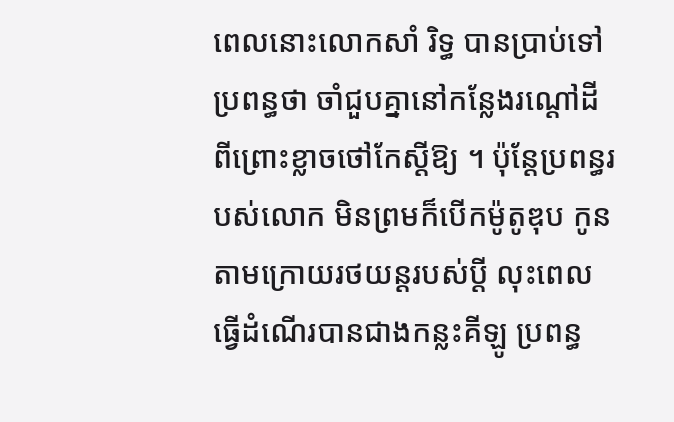ពេលនោះលោកសាំ រិទ្ធ បានប្រាប់ទៅ ប្រពន្ធថា ចាំជួបគ្នានៅកន្លែងរណ្ដៅដី ពីព្រោះខ្លាចថៅកែស្ដីឱ្យ ។ ប៉ុន្ដែប្រពន្ធរបស់លោក មិនព្រមក៏បើកម៉ូតូឌុប កូនតាមក្រោយរថយន្ដរបស់ប្ដី លុះពេលធ្វើដំណើរបានជាងកន្លះគីឡូ ប្រពន្ធ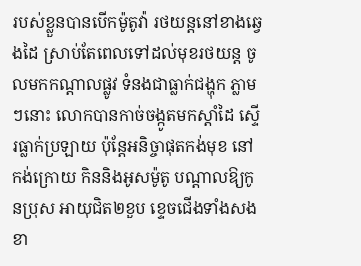របស់ខ្លួនបានបើកម៉ូតូវ៉ា រថយន្ដនៅខាងឆ្វេងដៃ ស្រាប់តែពេលទៅដល់មុខរថយន្ដ ចូលមកកណ្ដាលផ្លូវ ទំនងជាធ្លាក់ជង្ហុក ភ្លាមៗនោះ លោកបានកាច់ចង្កូតមកស្ដាំដៃ ស្ទើរធ្លាក់ប្រឡាយ ប៉ុន្ដែអនិច្ចាផុតកង់មុខ នៅកង់ក្រោយ កិននិងអូសម៉ូតូ បណ្ដាលឱ្យកូនប្រុស អាយុជិត២ខួប ខ្ទេចជើងទាំងសងខា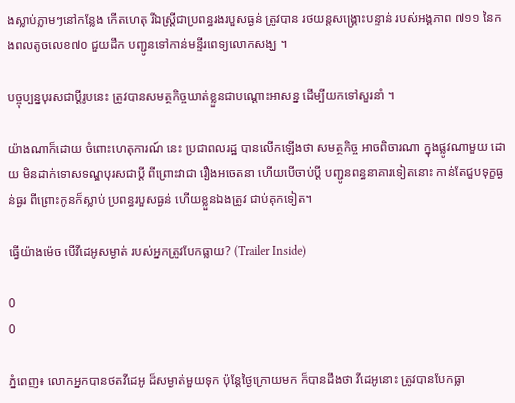ងស្លាប់ភ្លាមៗនៅកន្លែង កើតហេតុ រីឯស្ដ្រីជាប្រពន្ធរងរបួសធ្ងន់ ត្រូវបាន រថយន្តសង្គ្រោះបន្ទាន់ របស់អង្គភាព ៧១១ នៃកងពលតូចលេខ៧០ ជួយដឹក បញ្ជូនទៅកាន់មន្ទីរពេទ្យលោកសង្ឃ ។

បច្ចុប្បន្នបុរសជាប្ដីរូបនេះ ត្រូវបានសមត្ថកិច្ចឃាត់ខ្លួនជាបណ្ដោះអាសន្ន ដើម្បីយកទៅសួរនាំ ។

យ៉ាងណាក៏ដោយ ចំពោះហេតុការណ៍ នេះ ប្រជាពលរដ្ឋ បានលើកឡើងថា សមត្ថកិច្ច អាចពិចារណា ក្នុងផ្លូវណាមួយ ដោយ មិនដាក់ទោសទណ្ឌបុរសជាប្ដី ពីព្រោះវាជា រឿងអចេតនា ហើយបើចាប់ប្ដី បញ្ជូនពន្ធនាគារទៀតនោះ កាន់តែជួបទុក្ខធ្ងន់ធ្ងរ ពីព្រោះកូនក៏ស្លាប់ ប្រពន្ធរបួសធ្ងន់ ហើយខ្លួនឯងត្រូវ ជាប់គុកទៀត។

ធ្វើយ៉ាងម៉េច បើវីដេអូសម្ងាត់ របស់អ្នកត្រូវបែកធ្លាយ? (Trailer Inside)

0
0

ភ្នំពេញ៖ លោកអ្នកបានថតវីដេអូ ដ៏សម្ងាត់មួយទុក ប៉ុន្តែថ្ងៃក្រោយមក ក៏បានដឹងថា វីដេអូនោះ ត្រូវបានបែកធ្លា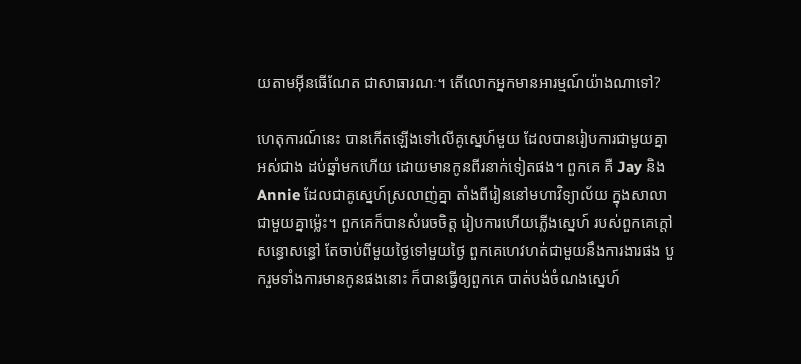យតាមអ៊ីនធើណែត ជាសាធារណៈ។ តើលោកអ្នកមានអារម្មណ៍យ៉ាងណាទៅ?

ហេតុការណ៍នេះ បានកើតឡើងទៅលើគូស្នេហ៍មួយ ដែលបានរៀបការជាមួយគ្នា អស់ជាង ដប់ឆ្នាំមកហើយ ដោយមានកូនពីរនាក់ទៀតផង។ ពួកគេ គឺ Jay និង Annie ដែលជាគូស្នេហ៍ស្រលាញ់គ្នា តាំងពីរៀននៅមហាវិទ្យាល័យ ក្នុងសាលាជាមួយគ្នាម្ល៉េះ។ ពួកគេក៏បានសំរេចចិត្ត រៀបការហើយភ្លើងស្នេហ៍ របស់ពួកគេក្តៅសន្ធោសន្ធៅ តែចាប់ពីមួយថ្ងៃទៅមួយថ្ងៃ ពួកគេហេវហត់ជាមួយនឹងការងារផង បួករួមទាំងការមានកូនផងនោះ ក៏បានធ្វើឲ្យពួកគេ បាត់បង់ចំណងស្នេហ៍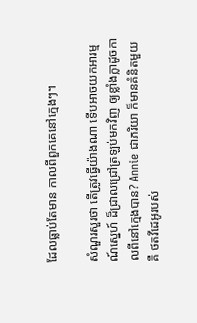ដែលធ្លាប់តែមាន កាលពីពួកគេនៅក្មេងៗ។

សំណួរសួរថា តើត្រូវធ្វើយ៉ាងណា ទើបអាចយកអារម្មណ៍ស្នេហ៍ ដ៏ជ្រាលជ្រៅត្រឡប់មកវិញ ឲ្យខ្លាំងក្លាដូចកាលពីនៅក្មេងបាន? Annie ជាភរិយា ក៏មានគំនិតមួយគឺ ថតវីដេអូរបស់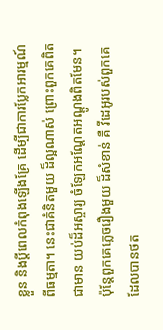ខ្លួន និងប្តីពេលកំពុងឡើងគ្រែ ដើម្បីជាការប្លែកអារម្មណ៍ពីធម្មតា។ នេះជាគំនិតមួយ ដ៏ល្អណាស់ ព្រោះពួកគេពិតជាមាន យប់ដ៏អស្ចារ្យ ចំឡែកអណ្តែតអណ្តូងពិតមែន។ ប៉ុន្តែពួកគេភ្លេចរឿងមួយ ដ៏សំខាន់ គឺ វីដេអូរបស់ពួកគេ ដែលបានថត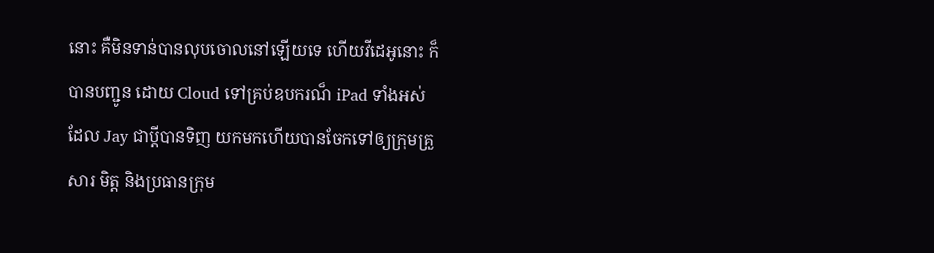នោះ គឺមិនទាន់បានលុបចោលនៅឡើយទេ ហើយវីដេអូនោះ ក៏បានបញ្ជូន ដោយ Cloud ទៅគ្រប់ឧបករណ៏ iPad ទាំងអស់ ដែល Jay ជាប្តីបានទិញ យកមកហើយបានចែកទៅឲ្យក្រុមគ្រួសារ មិត្ត និងប្រធានក្រុម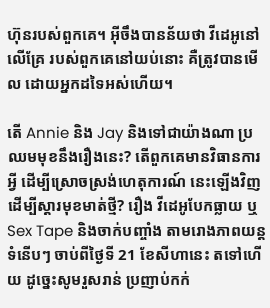ហ៊ុនរបស់ពួកគេ។ អ៊ីចឹងបានន័យថា វីដេអូនៅលើគ្រែ របស់ពួកគេនៅយប់នោះ គឺត្រូវបានមើល ដោយអ្នកដទៃអស់ហើយ។

តើ Annie និង Jay និងទៅជាយ៉ាងណា ប្រឈមមុខនឹងរឿងនេះ? តើពួកគេមានវិធានការអ្វី ដើម្បីស្រោចស្រង់ហេតុការណ៍ នេះឡើងវិញ ដើម្បីស្តារមុខមាត់ថ្មី? រឿង វីដេអូបែកធ្លាយ ឬ Sex Tape និងចាក់បញ្ចាំង តាមរោងភាពយន្តទំនើបៗ ចាប់ពីថ្ងៃទី 21 ខែសីហានេះ តទៅហើយ ដូចេ្នះសូមរួសរាន់ ប្រញាប់កក់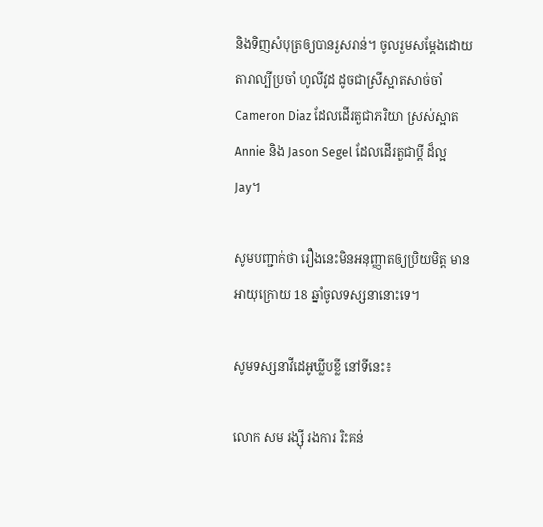និងទិញសំបុត្រឲ្យបានរួសរាន់។ ចូលរួមសម្ដែងដោយតារាល្បីប្រចាំ ហូលីវូដ ដូចជាស្រីស្អាតសាច់ចាំ Cameron Diaz ដែលដើរតួជាភរិយា ស្រស់ស្អាត Annie និង Jason Segel ដែលដើរតួជាប្តី ដ៏ល្អ Jay។

សូមបញ្ជាក់ថា រឿងនេះមិនអនុញ្ញាតឲ្យប្រិយមិត្ត មានអាយុក្រោយ 18 ឆ្នាំចូលទស្សនានោះទេ។

សូមទស្សនាវីដេអូឃ្លីបខ្លី នៅទីនេះ៖

លោក សម រង្ស៊ី រងការ រិះគន់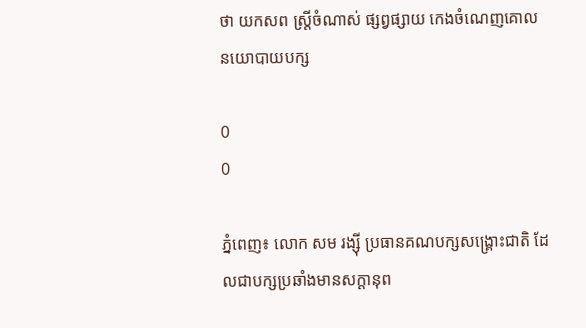ថា យកសព ស្ត្រីចំណាស់ ផ្សព្វផ្សាយ កេងចំណេញគោល នយោបាយបក្ស

0
0

ភ្នំពេញ៖ លោក សម រង្ស៊ី ប្រធានគណបក្សសង្រ្គោះជាតិ ដែលជាបក្សប្រឆាំងមានសក្តានុព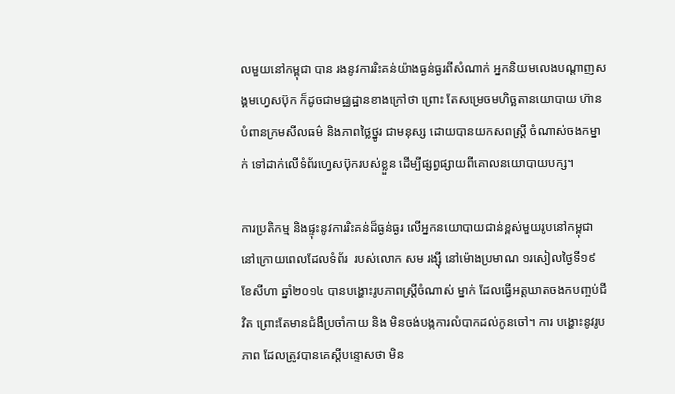លមួយនៅកម្ពុជា បាន រងនូវការរិះគន់យ៉ាងធ្ងន់ធ្ងរពីសំណាក់ អ្នកនិយមលេងបណ្តាញសង្គមហ្វេសប៊ុក ក៏ដូចជាមជ្ឈដ្ឋានខាងក្រៅថា ព្រោះ តែសម្រេចមហិច្ឆតានយោបាយ ហ៊ានបំពានក្រមសីលធម៌ និងភាពថ្លៃថ្នូរ ជាមនុស្ស ដោយបានយកសពស្រ្តី ចំណាស់ចងកម្នាក់ ទៅដាក់លើទំព័រហ្វេសប៊ុករបស់ខ្លួន ដើម្បីផ្សព្វផ្សាយពីគោលនយោបាយបក្ស។

ការប្រតិកម្ម និងផ្ទុះនូវការរិះគន់ដ៏ធ្ងន់ធ្ងរ លើអ្នកនយោបាយជាន់ខ្ពស់មួយរូបនៅកម្ពុជា នៅក្រោយពេលដែលទំព័រ  របស់លោក សម រង្ស៊ី នៅម៉ោងប្រមាណ ១រសៀលថ្ងៃទី១៩ ខែសីហា ឆ្នាំ២០១៤ បានបង្ហោះរូបភាពស្រ្តីចំណាស់ ម្នាក់ ដែលធ្វើអត្តឃាតចងកបញ្ចប់ជីវិត ព្រោះតែមានជំងឺប្រចាំកាយ និង មិនចង់បង្កការលំបាកដល់កូនចៅ។ ការ បង្ហោះនូវរូបភាព ដែលត្រូវបានគេស្តីបន្ទោសថា មិន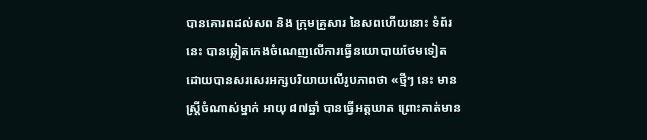បានគោរពដល់សព និង ក្រុមគ្រួសារ នៃសពហើយនោះ ទំព័រ នេះ បានឆ្លៀតកេងចំណេញលើការធ្វើនយោបាយថែមទៀត ដោយបានសរសេរអក្សបរិយាយលើរូបភាពថា «ថ្មីៗ នេះ មានស្រ្តីចំណាស់ម្នាក់ អាយុ ៨៧ឆ្នាំ បានធ្វើអត្តឃាត ព្រោះគាត់មាន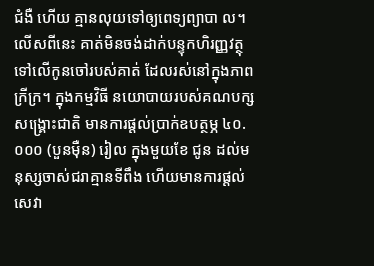ជំងឺ ហើយ គ្មានលុយទៅឲ្យពេទ្យព្យាបា ល។ លើសពីនេះ គាត់មិនចង់ដាក់បន្ទុកហិរញ្ញវត្ថុទៅលើកូនចៅរបស់គាត់ ដែលរស់នៅក្នុងភាពក្រីក្រ។ ក្នុងកម្មវិធី នយោបាយរបស់គណបក្សសង្រ្គោះជាតិ មានការផ្តល់ប្រាក់ឧបត្ថម្ភ ៤០.០០០ (បួនម៉ឺន) រៀល ក្នុងមួយខែ ជូន ដល់មនុស្សចាស់ជរាគ្មានទីពឹង ហើយមានការផ្តល់សេវា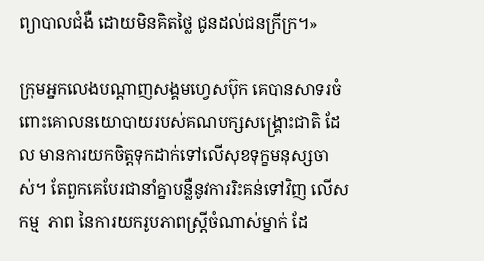ព្យាបាលជំងឺ ដោយមិនគិតថ្លៃ ជូនដល់ជនក្រីក្រ។»

ក្រុមអ្នកលេងបណ្តាញសង្គមហ្វេសប៊ុក គេបានសាទរចំពោះគោលនយោបាយរបស់គណបក្សសង្រ្គោះជាតិ ដែល មានការយកចិត្តទុកដាក់ទៅលើសុខទុក្ខមនុស្សចាស់។ តែពួកគេបែរជានាំគ្នាបន្លឺនូវការរិះគន់ទៅវិញ លើសកម្ម  ភាព នៃការយករូបភាពស្រ្តីចំណាស់ម្នាក់ ដែ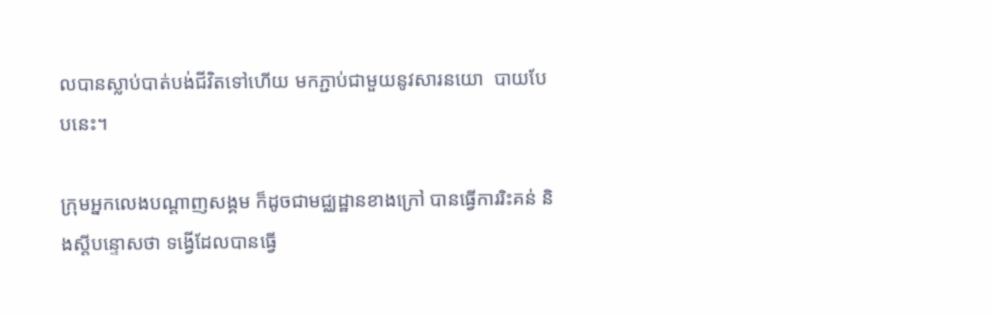លបានស្លាប់បាត់បង់ជីវិតទៅហើយ មកភ្ជាប់ជាមួយនូវសារនយោ  បាយបែបនេះ។

ក្រុមអ្នកលេងបណ្តាញសង្គម ក៏ដូចជាមជ្ឈដ្ឋានខាងក្រៅ បានធ្វើការរិះគន់ និងស្តីបន្ទោសថា ទង្វើដែលបានធ្វើ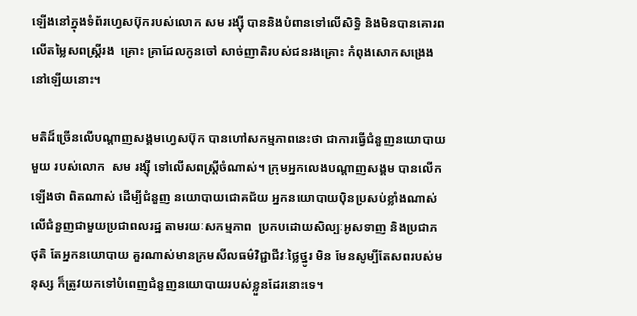ឡើងនៅក្នុងទំព័រហ្វេសប៊ុករបស់លោក សម រង្ស៊ី បាននិងបំពានទៅលើសិទ្ធិ និងមិនបានគោរពលើតម្លៃសពស្រ្តីរង  គ្រោះ គ្រាដែលកូនចៅ សាច់ញាតិរបស់ជនរងគ្រោះ កំពុងសោកសង្រេងនៅឡើយនោះ។

មតិដ៏ច្រើនលើបណ្តាញសង្គមហ្វេសប៊ុក បានហៅសកម្មភាពនេះថា ជាការធ្វើជំនួញនយោបាយមួយ របស់លោក  សម រង្ស៊ី ទៅលើសពស្រ្តីចំណាស់។ ក្រុមអ្នកលេងបណ្តាញសង្គម បានលើកឡើងថា ពិតណាស់ ដើម្បីជំនួញ នយោបាយជោគជ័យ អ្នកនយោបាយប៉ិនប្រសប់ខ្លាំងណាស់លើជំនួញជាមួយប្រជាពលរដ្ឋ តាមរយៈសកម្មភាព  ប្រកបដោយសិល្បៈអូសទាញ និងប្រជាភថុតិ តែអ្នកនយោបាយ គួរណាស់មានក្រមសីលធម៌វិជ្ជាជីវៈថ្លៃថ្នូរ មិន មែនសូម្បីតែសពរបស់មនុស្ស ក៏ត្រូវយកទៅបំពេញជំនួញនយោបាយរបស់ខ្លួនដែរនោះទេ។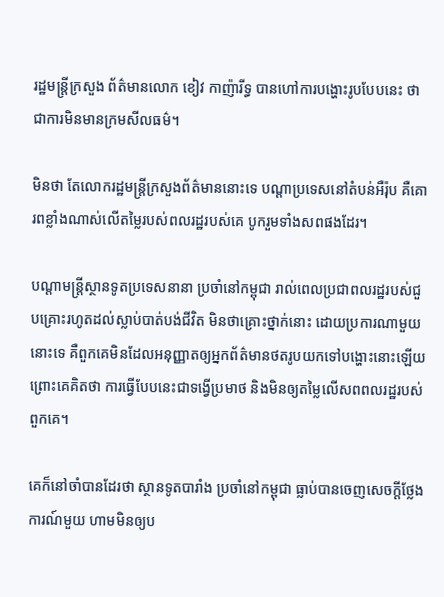រដ្ឋមន្រ្តីក្រសួង ព័ត៌មានលោក ខៀវ កាញ៉ារីទ្ធ បានហៅការបង្ហោះរូបបែបនេះ ថាជាការមិនមានក្រមសីលធម៌។

មិនថា តែលោករដ្ឋមន្រ្តីក្រសួងព័ត៌មាននោះទេ បណ្តាប្រទេសនៅតំបន់អឺរ៉ុប គឺគោរពខ្លាំងណាស់លើតម្លៃរបស់ពលរដ្ឋរបស់គេ បូករួមទាំងសពផងដែរ។

បណ្តាមន្រ្តីស្ថានទូតប្រទេសនានា ប្រចាំនៅកម្ពុជា រាល់ពេលប្រជាពលរដ្ឋរបស់ជួបគ្រោះរហូតដល់ស្លាប់បាត់បង់ជីវិត មិនថាគ្រោះថ្នាក់នោះ ដោយប្រការណាមួយនោះទេ គឺពួកគេមិនដែលអនុញ្ញាតឲ្យអ្នកព័ត៌មានថតរូបយកទៅបង្ហោះនោះឡើយ ព្រោះគេគិតថា ការធ្វើបែបនេះជាទង្វើប្រមាថ និងមិនឲ្យតម្លៃលើសពពលរដ្ឋរបស់ពួកគេ។

គេក៏នៅចាំបានដែរថា ស្ថានទូតបារាំង ប្រចាំនៅកម្ពុជា ធ្លាប់បានចេញសេចក្តីថ្លែងការណ៍មួយ ហាមមិនឲ្យប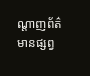ណ្តាញព័ត៌មានផ្សព្វ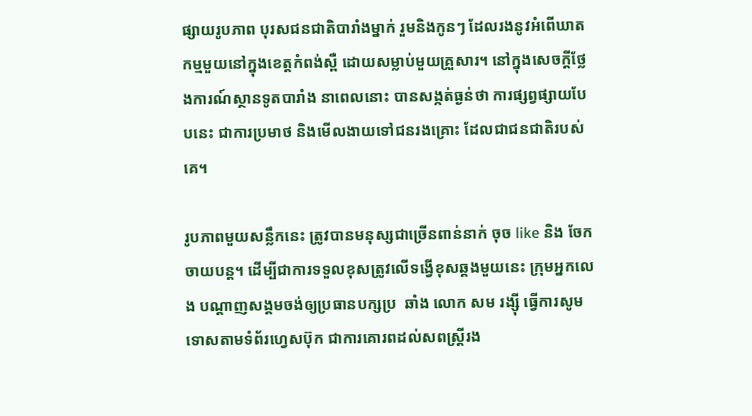ផ្សាយរូបភាព បុរសជនជាតិបារាំងម្នាក់ រួមនិងកូនៗ ដែលរងនូវអំពើឃាតកម្មមួយនៅក្នុងខេត្តកំពង់ស្ពឺ ដោយសម្លាប់មួយគ្រួសារ។ នៅក្នុងសេចក្តីថ្លែងការណ៍ស្ថានទូតបារាំង នាពេលនោះ បានសង្កត់ធ្ងន់ថា ការផ្សព្វផ្សាយបែបនេះ ជាការប្រមាថ និងមើលងាយទៅជនរងគ្រោះ ដែលជាជនជាតិរបស់គេ។

រូបភាពមួយសន្លឹកនេះ ត្រូវបានមនុស្សជាច្រើនពាន់នាក់ ចុច like និង ចែក  ចាយបន្ត។ ដើម្បីជាការទទួលខុសត្រូវលើទង្វើខុសឆ្គងមួយនេះ ក្រុមអ្នកលេង បណ្តាញសង្គមចង់ឲ្យប្រធានបក្សប្រ  ឆាំង លោក សម រង្ស៊ី ធ្វើការសូមទោសតាមទំព័រហ្វេសប៊ុក ជាការគោរពដល់សពស្រ្តីរង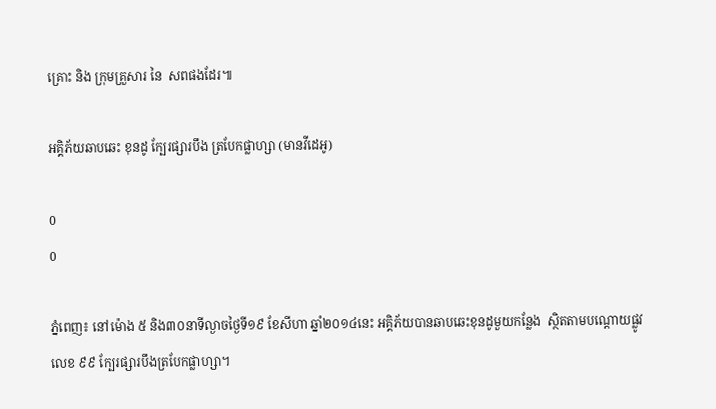គ្រោះ និង ក្រុមគ្រួសារ នៃ  សពផងដែរ៕

អគ្គិភ័យឆាបឆេះ ខុនដូ ក្បែរផ្សារបឹង ត្របែកផ្លាហ្សា (មានវីដេអូ)

0
0

ភ្នំពេញ៖ នៅម៉ោង ៥ និង៣០នាទីល្ងាចថ្ងៃទី១៩ ខែសីហា ឆ្នាំ២០១៤នេះ អគ្គិភ័យបានឆាបឆេះខុនដូមួយកន្លែង  ស្ថិតតាមបណ្តោយផ្លូវលេខ ៩៩ ក្បែរផ្សារបឹងត្របែកផ្លាហ្សា។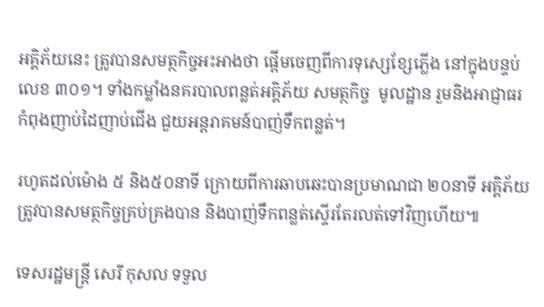អគ្គិភ័យនេះ ត្រូវបានសមត្ថកិច្ចអះអាងថា ផ្តើមចេញពីការទុស្សេខ្សែភ្លើង នៅក្នុងបន្ទប់លេខ ៣០១។ ទាំងកម្លាំងនគរបាលពន្លត់អគ្គិភ័យ សមត្ថកិច្ច  មូលដ្ឋាន រួមនិងអាជ្ញាធរ កំពុងញាប់ដៃញាប់ជើង ជួយអន្តរាគមន៍បាញ់ទឹកពន្លត់។

រហូតដល់ម៉ោង ៥ និង៥០នាទី ក្រោយពីការឆាបឆេះបានប្រមាណជា ២០នាទី អគ្គិភ័យ ត្រូវបានសមត្ថកិច្ចគ្រប់គ្រងបាន និងបាញ់ទឹកពន្លត់ស្ទើរតែរលត់ទៅវិញហើយ៕

ទេសរដ្ឋមន្រ្តី សេរី កុសល ទទួល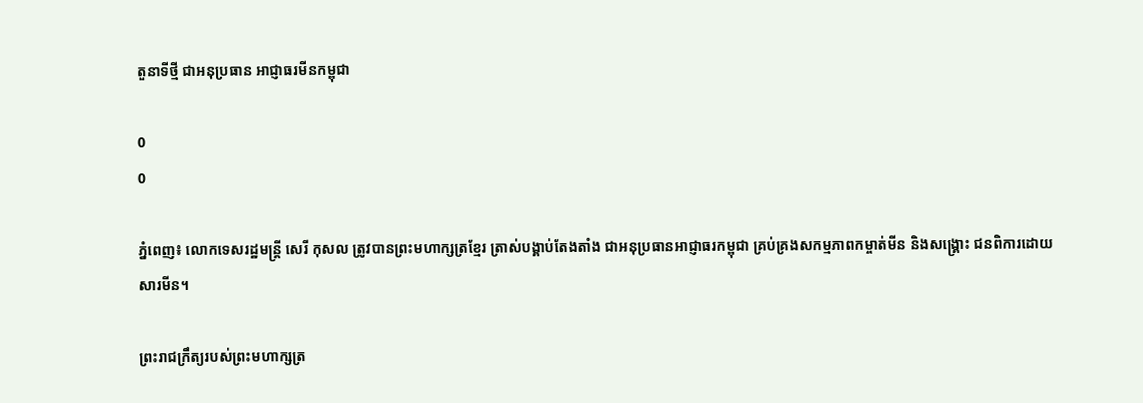តួនាទីថ្មី ជាអនុប្រធាន អាជ្ញាធរមីនកម្ពុជា

0
0

ភ្នំពេញ៖ លោកទេសរដ្ឋមន្រ្តី សេរី កុសល ត្រូវបានព្រះមហាក្សត្រខ្មែរ ត្រាស់បង្គាប់តែងតាំង ជាអនុប្រធានអាជ្ញាធរកម្ពុជា គ្រប់គ្រងសកម្មភាពកម្ចាត់មីន និងសង្រ្គោះ ជនពិការដោយសារមីន។

ព្រះរាជក្រឹត្យរបស់ព្រះមហាក្សត្រ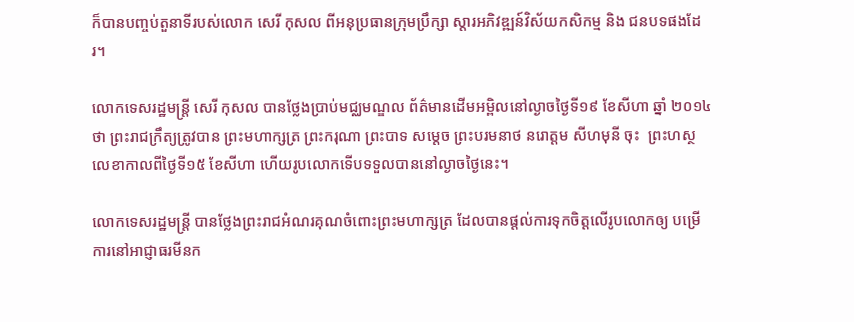ក៏បានបញ្ចប់តួនាទីរបស់លោក សេរី កុសល ពីអនុប្រធានក្រុមប្រឹក្សា ស្តារអភិវឌ្ឍន៍វិស័យកសិកម្ម និង ជនបទផងដែរ។

លោកទេសរដ្ឋមន្រ្តី សេរី កុសល បានថ្លែងប្រាប់មជ្ឈមណ្ឌល ព័ត៌មានដើមអម្ពិលនៅល្ងាចថ្ងៃទី១៩ ខែសីហា ឆ្នាំ ២០១៤ថា ព្រះរាជក្រឹត្យត្រូវបាន ព្រះមហាក្សត្រ ព្រះករុណា ព្រះបាទ សម្តេច ព្រះបរមនាថ នរោត្តម សីហមុនី ចុះ  ព្រះហស្ថលេខាកាលពីថ្ងៃទី១៥ ខែសីហា ហើយរូបលោកទើបទទួលបាននៅល្ងាចថ្ងៃនេះ។

លោកទេសរដ្ឋមន្រ្តី បានថ្លែងព្រះរាជអំណរគុណចំពោះព្រះមហាក្សត្រ ដែលបានផ្តល់ការទុកចិត្តលើរូបលោកឲ្យ បម្រើការនៅអាជ្ញាធរមីនក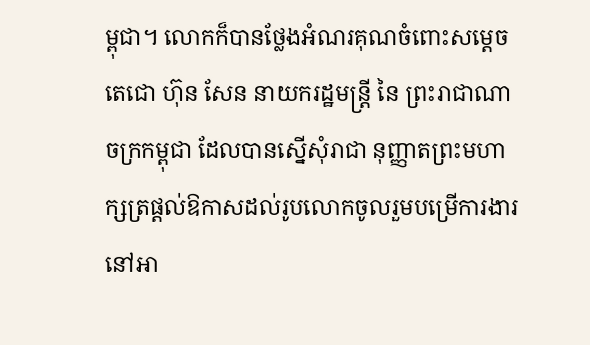ម្ពុជា។ លោកក៏បានថ្លែងអំណរគុណចំពោះសម្តេចតេជោ ហ៊ុន សែន នាយករដ្ឋមន្រ្តី នៃ ព្រះរាជាណាចក្រកម្ពុជា ដែលបានស្នើសុំរាជា នុញ្ញាតព្រះមហាក្សត្រផ្តល់ឱកាសដល់រូបលោកចូលរួមបម្រើការងារ នៅអា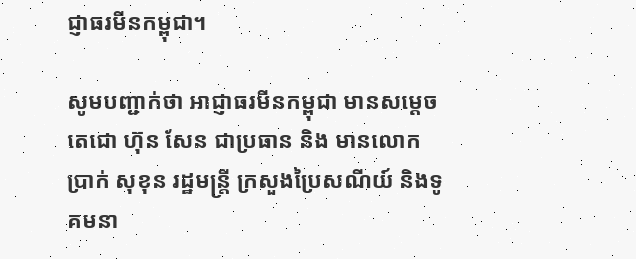ជ្ញាធរមីនកម្ពុជា។

សូមបញ្ជាក់ថា អាជ្ញាធរមីនកម្ពុជា មានសម្តេចតេជោ ហ៊ុន សែន ជាប្រធាន និង មានលោក ប្រាក់ សុខុន រដ្ឋមន្រ្តី ក្រសួងប្រៃសណីយ៍ និងទូគមនា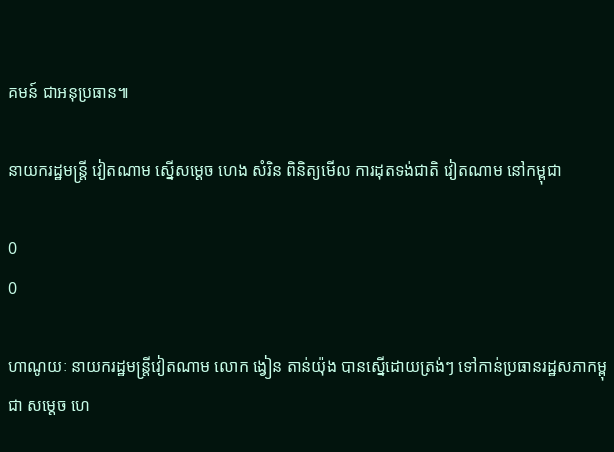គមន៍ ជាអនុប្រធាន៕

នាយករដ្ឋមន្រ្តី វៀតណាម ស្នើសម្តេច ហេង សំរិន ពិនិត្យមើល ការដុតទង់ជាតិ វៀតណាម នៅកម្ពុជា

0
0

ហាណូយៈ នាយករដ្ឋមន្រ្តីវៀតណាម លោក ង្វៀន តាន់យ៉ុង បានស្នើដោយត្រង់ៗ ទៅកាន់ប្រធានរដ្ឋសភាកម្ពុជា សម្តេច ហេ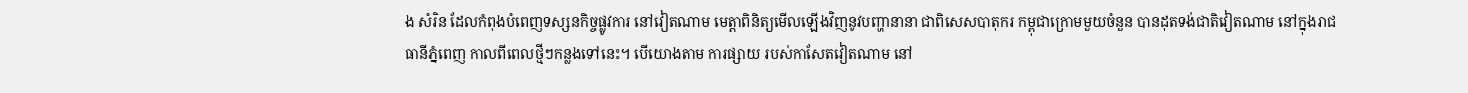ង សំរិន ដែលកំពុងបំពេញទស្សនកិច្ចផ្លូវការ នៅវៀតណាម មេត្តាពិនិត្យមើលឡើងវិញនូវបញ្ហានានា ជាពិសេសបាតុករ កម្ពុជាក្រោមមួយចំនួន បានដុតទង់ជាតិវៀតណាម នៅក្នុងរាជធានីភ្នំពេញ កាលពីពេលថ្មីៗកន្លងទៅនេះ។ បើយោងតាម ការផ្សាយ របស់កាសែតវៀតណាម នៅ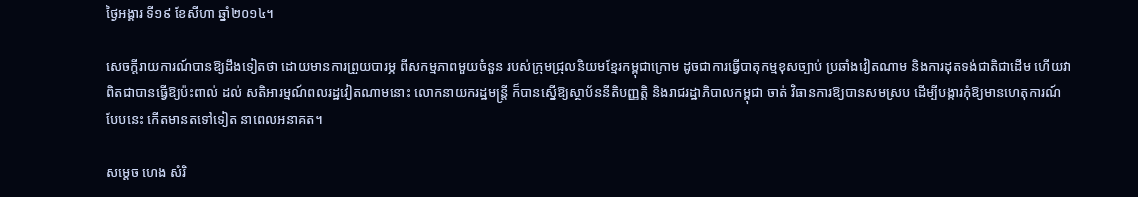ថ្ងៃអង្គារ ទី១៩ ខែសីហា ឆ្នាំ២០១៤។

សេចក្តីរាយការណ៍បានឱ្យដឹងទៀតថា ដោយមានការព្រួយបារម្ភ ពីសកម្មភាពមួយចំនួន របស់ក្រុមជ្រុលនិយមខ្មែរកម្ពុជាក្រោម ដូចជាការធ្វើបាតុកម្មខុសច្បាប់ ប្រឆាំងវៀតណាម និងការដុតទង់ជាតិជាដើម ហើយវាពិតជាបានធ្វើឱ្យប៉ះពាល់ ដល់ សតិអារម្មណ៍ពលរដ្ឋវៀតណាមនោះ លោកនាយករដ្ឋមន្រ្តី ក៏បានស្នើឱ្យស្ថាប័ននីតិបញ្ញត្តិ និងរាជរដ្ឋាភិបាលកម្ពុជា ចាត់ វិធានការឱ្យបានសមស្រប ដើម្បីបង្ការកុំឱ្យមានហេតុការណ៍បែបនេះ កើតមានតទៅទៀត នាពេលអនាគត។

សម្តេច ហេង សំរិ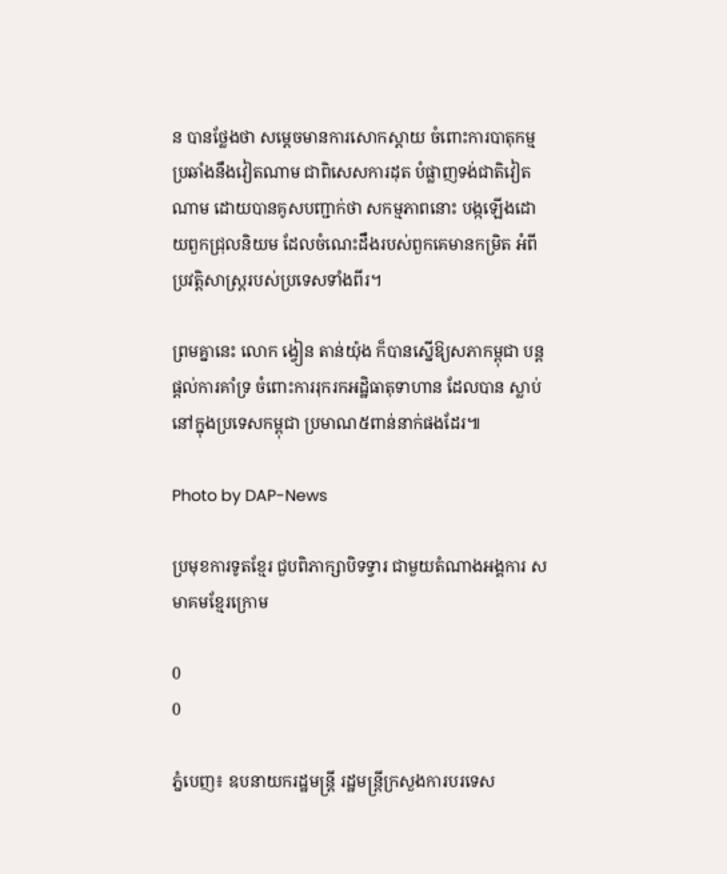ន បានថ្លែងថា សម្តេចមានការសោកស្តាយ ចំពោះការបាតុកម្មប្រឆាំងនឹងវៀតណាម ជាពិសេសការដុត បំផ្លាញទង់ជាតិវៀតណាម ដោយបានគូសបញ្ជាក់ថា សកម្មភាពនោះ បង្កឡើងដោយពួកជ្រុលនិយម ដែលចំណេះដឹងរបស់ពួកគេមានកម្រិត អំពីប្រវត្តិសាស្ត្ររបស់ប្រទេសទាំងពីរ។

ព្រមគ្នានេះ លោក ង្វៀន តាន់យ៉ុង ក៏បានស្នើឱ្យសភាកម្ពុជា បន្តផ្តល់ការគាំទ្រ ចំពោះការរុករកអដ្ឋិធាតុទាហាន ដែលបាន ស្លាប់នៅក្នុងប្រទេសកម្ពុជា ប្រមាណ៥ពាន់នាក់ផងដែរ៕

Photo by DAP-News

ប្រមុខការទូតខ្មែរ ជួបពិភាក្សាបិទទ្វារ ជាមួយតំណាងអង្គការ សមាគមខ្មែរក្រោម

0
0

ភ្នំបេញ៖ ឧបនាយករដ្ឋមន្រ្តី រដ្ឋមន្រ្តីក្រសួងការបរទេស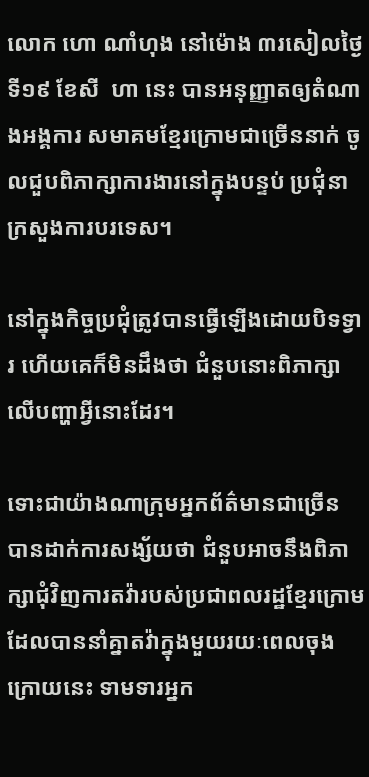លោក ហោ ណាំហុង នៅម៉ោង ៣រសៀលថ្ងៃទី១៩ ខែសី  ហា នេះ បានអនុញ្ញាតឲ្យតំណាងអង្គការ សមាគមខ្មែរក្រោមជាច្រើននាក់ ចូលជួបពិភាក្សាការងារនៅក្នុងបន្ទប់ ប្រជុំនាក្រសួងការបរទេស។

នៅក្នុងកិច្ចប្រជុំត្រូវបានធ្វើឡើងដោយបិទទ្វារ ហើយគេក៏មិនដឹងថា ជំនួបនោះពិភាក្សាលើបញ្ហាអ្វីនោះដែរ។

ទោះជាយ៉ាងណាក្រុមអ្នកព័ត៌មានជាច្រើន បានដាក់ការសង្ស័យថា ជំនួបអាចនឹងពិភាក្សាជុំវិញការតវ៉ារបស់ប្រជាពលរដ្ឋខ្មែរក្រោមដែលបាននាំគ្នាតវ៉ាក្នុងមួយរយៈពេលចុងក្រោយនេះ ទាមទារអ្នក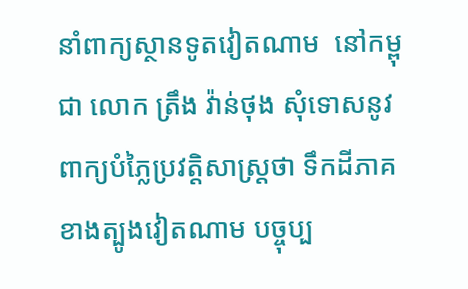នាំពាក្យស្ថានទូតវៀតណាម  នៅកម្ពុជា លោក ត្រឹង វ៉ាន់ថុង សុំទោសនូវពាក្យបំភ្លៃប្រវត្តិសាស្រ្តថា ទឹកដីភាគខាងត្បូងវៀតណាម បច្ចុប្ប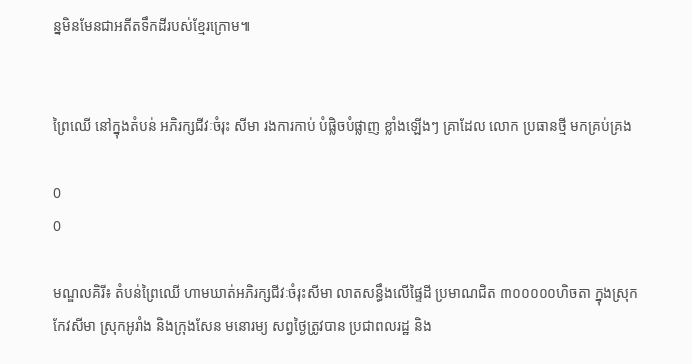ន្នមិនមែនជាអតីតទឹកដីរបស់ខ្មែរក្រោម៕


ព្រៃឈើ នៅក្នុងតំបន់ អភិរក្សជីវៈចំរុះ សីមា រងការកាប់ បំផ្លិចបំផ្លាញ ខ្លាំងឡើងៗ គ្រាដែល លោក ប្រធានថ្មី មកគ្រប់គ្រង

0
0

មណ្ឌលគិរី៖ តំបន់ព្រៃឈើ ហាមឃាត់អភិរក្សជីវៈចំរុះសីមា លាតសន្ធឹងលើផ្ទៃដី ប្រមាណជិត ៣០០០០០ហិចតា ក្នុងស្រុកកែវសីមា ស្រុកអូរាំង និងក្រុងសែន មនោរម្យ សព្វថ្ងៃត្រូវបាន ប្រជាពលរដ្ឋ និង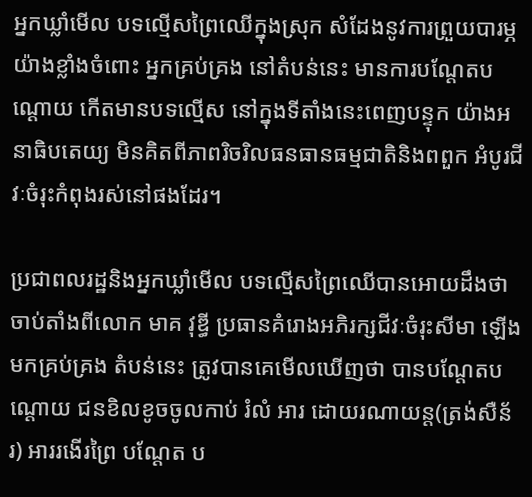អ្នកឃ្លាំមើល បទល្មើសព្រៃឈើក្នុងស្រុក សំដែងនូវការព្រួយបារម្ភ យ៉ាងខ្លាំងចំពោះ អ្នកគ្រប់គ្រង នៅតំបន់នេះ មានការបណ្ដែតបណ្ដោយ កើតមានបទល្មើស នៅក្នុងទីតាំងនេះពេញបន្ទុក យ៉ាងអនាធិបតេយ្យ មិនគិតពីភាពរិចរិលធនធានធម្មជាតិនិងពពួក អំបូរជីវៈចំរុះកំពុងរស់នៅផងដែរ។

ប្រជាពលរដ្ឋនិងអ្នកឃ្លាំមើល បទល្មើសព្រៃឈើបានអោយដឹងថា ចាប់តាំងពីលោក មាគ វុឌ្ធី ប្រធានគំរោងអភិរក្សជីវៈចំរុះសីមា ឡើងមកគ្រប់គ្រង តំបន់នេះ ត្រូវបានគេមើលឃើញថា បានបណ្ដែតបណ្ដោយ ជនខិលខូចចូលកាប់ រំលំ អារ ដោយរណាយន្ត(ត្រង់សឺន័រ) អាររងើរព្រៃ បណ្ដែត ប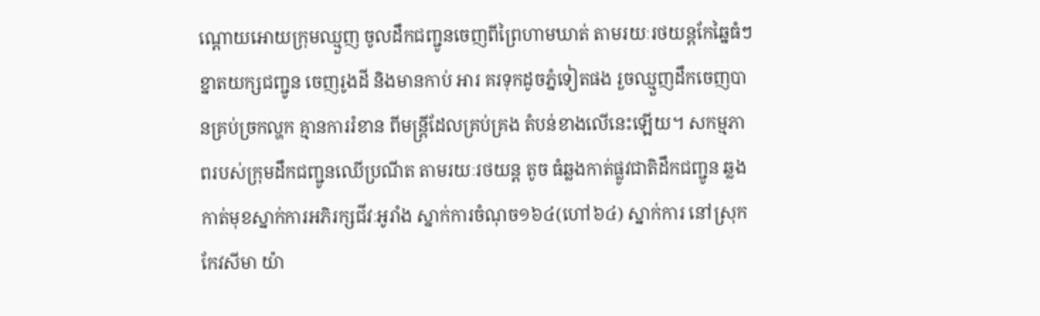ណ្ដោយអោយក្រុមឈ្មួញ ចូលដឹកជញ្ជូនចេញពីព្រៃហាមឃាត់ តាមរយៈរថយន្តកែឆ្នៃធំៗ ខ្នាតយក្សជញ្ជូន ចេញរូងដី និងមានកាប់ អារ គរទុកដូចភ្នំទៀតផង រួចឈ្មួញដឹកចេញបានគ្រប់ច្រកល្ហក គ្មានការរំខាន ពីមន្ត្រីដែលគ្រប់គ្រង តំបន់ខាងលើនេះឡើយ។ សកម្មភាពរបស់ក្រុមដឹកជញ្ជូនឈើប្រណីត តាមរយៈរថយន្ត តូច ធំឆ្លងកាត់ផ្លូវជាតិដឹកជញ្ជូន ឆ្លងកាត់មុខស្នាក់ការអភិរក្សជីវៈអូរាំង ស្នាក់ការចំណុច១៦៤(ហៅ៦៤) ស្នាក់ការ នៅស្រុកកែវសីមា យ៉ា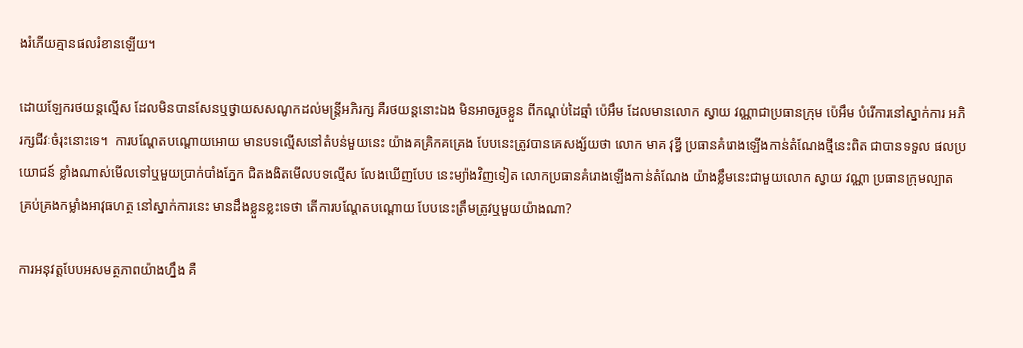ងរំភើយគ្មានផលរំខានឡើយ។

ដោយឡែករថយន្តល្មើស ដែលមិនបានសែនឬថ្វាយសសណូកដល់មន្ត្រីអភិរក្ស គឺរថយន្តនោះឯង មិនអាចរួចខ្លួន ពីកណ្ដប់ដៃឆ្មាំ ប៉េអឹម ដែលមានលោក ស្វាយ វណ្ណាជាប្រធានក្រុម ប៉េអឹម បំរើការនៅស្នាក់ការ អភិរក្សជីវៈចំរុះនោះទេ។  ការបណ្ដែតបណ្ដោយអោយ មានបទល្មើសនៅតំបន់មួយនេះ យ៉ាងគគ្រិកគគ្រេង បែបនេះត្រូវបានគេសង្ស័យថា លោក មាគ វុឌ្ធី ប្រធានគំរោងឡើងកាន់តំណែងថ្មីនេះពិត ជាបានទទួល ផលប្រយោជន៍ ខ្លាំងណាស់មើលទៅឬមួយប្រាក់បាំងភ្នែក ជិតងងិតមើលបទល្មើស លែងឃើញបែប នេះម្យ៉ាងវិញទៀត លោកប្រធានគំរោងឡើងកាន់តំណែង យ៉ាងខ្លឹមនេះជាមួយលោក ស្វាយ វណ្ណា ប្រធានក្រុមល្បាត គ្រប់គ្រងកម្លាំងអាវុធហត្ថ នៅស្នាក់ការនេះ មានដឹងខ្លួនខ្លះទេថា តើការបណ្ដែតបណ្ដោយ បែបនេះត្រឹមត្រូវឬមួយយ៉ាងណា?

ការអនុវត្តបែបអសមត្ថភាពយ៉ាងហ្នឹង គឺ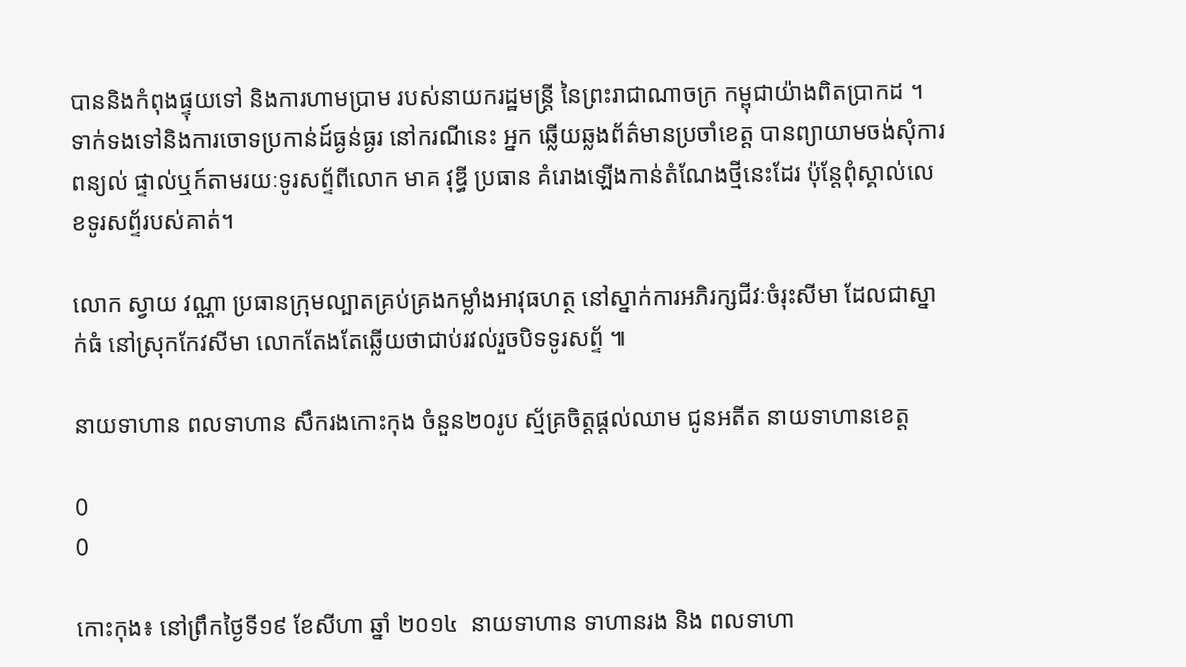បាននិងកំពុងផ្ទុយទៅ និងការហាមប្រាម របស់នាយករដ្ឋមន្ត្រី នៃព្រះរាជាណាចក្រ កម្ពុជាយ៉ាងពិតប្រាកដ ។ ទាក់ទងទៅនិងការចោទប្រកាន់ដ៍ធ្ងន់ធ្ងរ នៅករណីនេះ អ្នក ឆ្លើយឆ្លងព័ត៌មានប្រចាំខេត្ត បានព្យាយាមចង់សុំការពន្យល់ ផ្ទាល់ឬក៍តាមរយៈទូរសព្ទ័ពីលោក មាគ វុឌ្ធី ប្រធាន គំរោងឡើងកាន់តំណែងថ្មីនេះដែរ ប៉ុន្តែពុំស្គាល់លេខទូរសព្ទ័របស់គាត់។

លោក ស្វាយ វណ្ណា ប្រធានក្រុមល្បាតគ្រប់គ្រងកម្លាំងអាវុធហត្ថ នៅស្នាក់ការអភិរក្សជីវៈចំរុះសីមា ដែលជាស្នាក់ធំ នៅស្រុកកែវសីមា លោកតែងតែឆ្លើយថាជាប់រវល់រួចបិទទូរសព្ទ័ ៕

នាយទាហាន ពលទាហាន សឹករងកោះកុង ចំនួន២០រូប ស្ម័គ្រចិត្ដផ្ដល់ឈាម ជូនអតីត នាយទាហានខេត្ដ

0
0

កោះកុង៖ នៅព្រឹកថ្ងៃទី១៩ ខែសីហា ឆ្នាំ ២០១៤  នាយទាហាន ទាហានរង និង ពលទាហា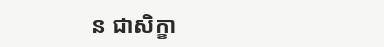ន ជាសិក្ខា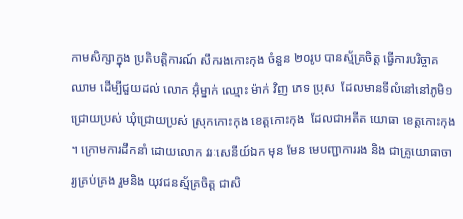កាមសិក្សាក្នុង ប្រតិបត្ដិការណ៍ សឹករងកោះកុង ចំនួន ២០រូប បានស្ម័គ្រចិត្ដ ធ្វើការបរិច្ចាគឈាម ដើម្បីជួយដល់ លោក អ៊ុំម្នាក់ ឈ្មោះ ម៉ាក់ វិញ ភេទ ប្រុស  ដែលមានទីលំនៅនៅភូមិ១ ជ្រោយប្រស់ ឃុំជ្រោយប្រស់ ស្រុកកោះកុង ខេត្ដកោះកុង  ដែលជាអតីត យោធា ខេត្ដកោះកុង ។ ក្រោមការដឹកនាំ ដោយលោក វរៈសេនីយ៍ឯក មុន មែន មេបញ្ជាការរង និង ជាគ្រូយោធាចារ្យគ្រប់គ្រង រួមនិង យុវជនស្ម័គ្រចិត្ដ ជាសិ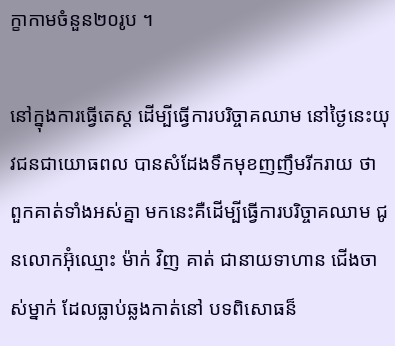ក្ខាកាមចំនួន២០រូប ។

នៅក្នុងការធ្វើតេស្ត ដើម្បីធ្វើការបរិច្ចាគឈាម នៅថ្ងៃនេះយុវជនជាយោធពល បានសំដែងទឹកមុខញញឹមរីករាយ ថា  ពួកគាត់ទាំងអស់គ្នា មកនេះគឺដើម្បីធ្វើការបរិច្ចាគឈាម ជូនលោកអ៊ុំឈ្មោះ ម៉ាក់ វិញ គាត់ ជានាយទាហាន ជើងចាស់ម្នាក់ ដែលធ្លាប់ឆ្លងកាត់នៅ បទពិសោធន៏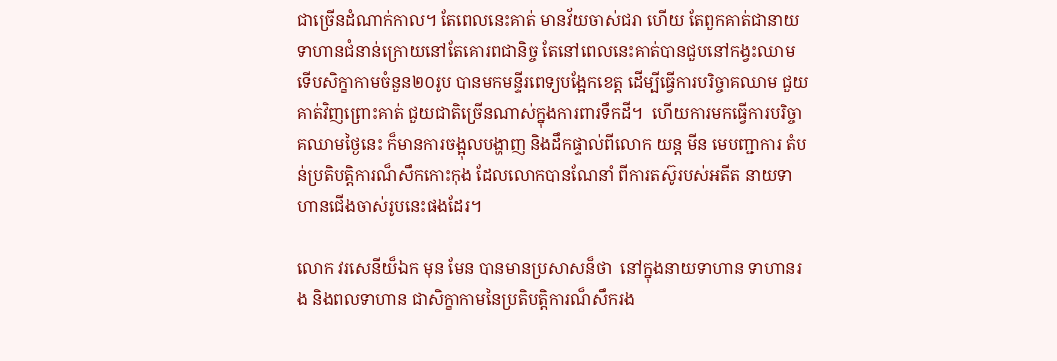ជាច្រើនដំណាក់កាល។ តែពេលនេះគាត់ មានវ័យចាស់ជរា ហើយ តែពួកគាត់ជានាយទាហានជំនាន់ក្រោយនៅតែគោរពជានិច្ច តែនៅពេលនេះគាត់បានជួបនៅកង្វះឈាម ទើបសិក្ខាកាមចំនួន២០រូប បានមកមន្ទីរពេទ្យបង្អែកខេត្ដ ដើម្បីធ្វើការបរិច្ចាគឈាម ជួយគាត់វិញព្រោះគាត់ ជួយជាតិច្រើនណាស់ក្នុងការពារទឹកដី។  ហើយការមកធ្វើការបរិច្ចាគឈាមថ្ងៃនេះ ក៏មានការចង្អុលបង្ហាញ និងដឹកផ្ទាល់ពីលោក យន្ដ មីន មេបញ្ជាការ តំបន់ប្រតិបត្ដិការណ៏សឹកកោះកុង ដែលលោកបានណែនាំ ពីការតស៊ូរបស់អតីត នាយទាហានជើងចាស់រូបនេះផងដែរ។

លោក វរសេនីយ៏ឯក មុន មែន បានមានប្រសាសន៏ថា  នៅក្នុងនាយទាហាន ទាហានរង និងពលទាហាន ជាសិក្ខាកាមនៃប្រតិបត្ដិការណ៏សឹករង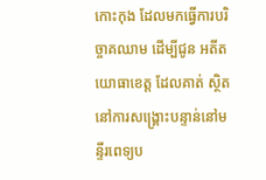កោះកុង ដែលមកធ្វើការបរិច្ចាគឈាម ដើម្បីជូន អតីតយោធាខេត្ដ ដែលគាត់ ស្ថិតនៅការសង្គ្រោះបន្ទាន់នៅមន្ទីរពេទ្យប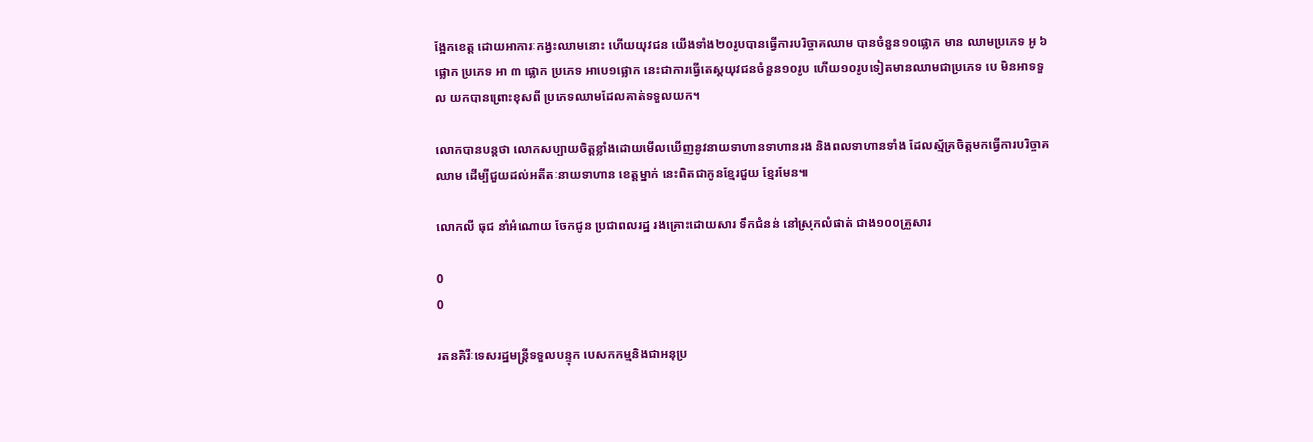ង្អែកខេត្ដ ដោយអាការៈកង្វះឈាមនោះ ហើយយុវជន យើងទាំង២០រូបបានធ្វើការបរិច្ចាគឈាម បានចំនួន១០ផ្លោក មាន ឈាមប្រភេទ អូ ៦ផ្លោក ប្រភេទ អា ៣ ផ្លោក ប្រភេទ អាបេ១ផ្លោក នេះជាការធ្វើតេស្តយុវជនចំនួន១០រូប ហើយ១០រូបទៀតមានឈាមជាប្រភេទ បេ មិនអាទទួល យកបានព្រោះខុសពី ប្រភេទឈាមដែលគាត់ទទួលយក។

លោកបានបន្ដថា លោកសប្បាយចិត្ដខ្លាំងដោយមើលឃើញនូវនាយទាហានទាហានរង និងពលទាហានទាំង ដែលស្ម័គ្រចិត្ដមកធ្វើការបរិច្ចាគឈាម ដើម្បីជួយដល់អតីតៈនាយទាហាន ខេត្ដម្នាក់ នេះពិតជាកូនខ្មែរជួយ ខ្មែរមែន៕

លោកលី ធុជ នាំអំណោយ ចែកជូន ប្រជាពលរដ្ឋ រងគ្រោះដោយសារ ទឹកជំនន់ នៅស្រុកលំផាត់ ជាង១០០គ្រួសារ

0
0

រតនគិរីៈទេសរដ្ឋមន្ត្រីទទួលបន្ទុក បេសកកម្មនិងជាអនុប្រ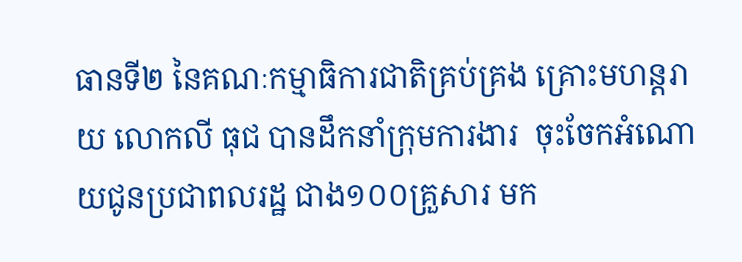ធានទី២ នៃគណៈកម្មាធិការជាតិគ្រប់គ្រង គ្រោះមហន្តរាយ លោកលី ធុជ បានដឹកនាំក្រុមការងារ  ចុះចែកអំណោយជូនប្រជាពលរដ្ឋ ជាង១០០គ្រួសារ មក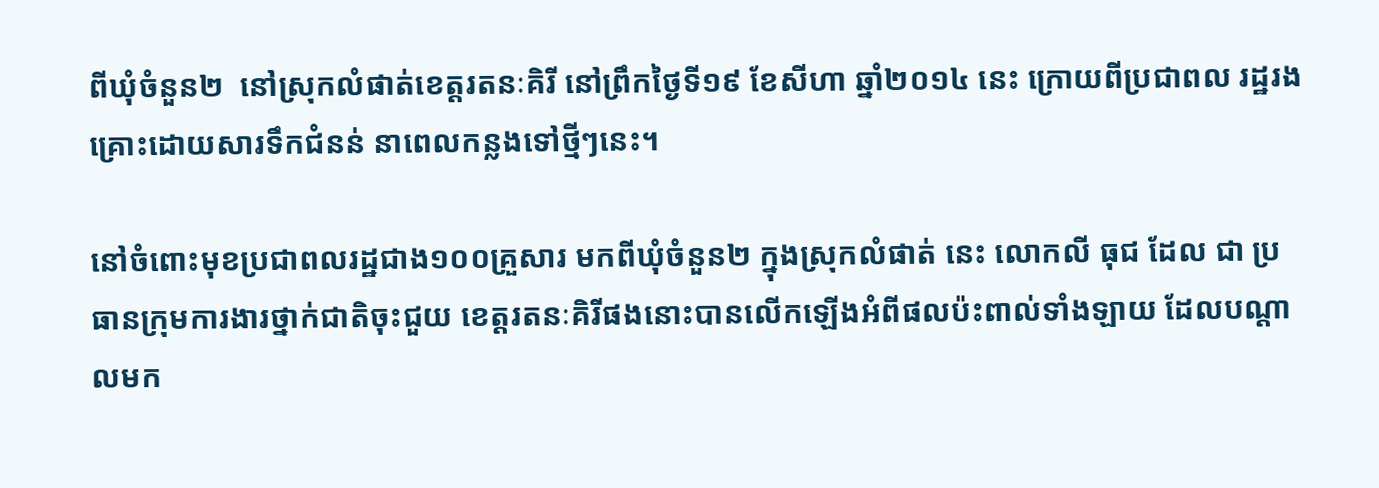ពីឃុំចំនួន២  នៅស្រុកលំផាត់ខេត្តរតនៈគិរី នៅព្រឹកថ្ងៃទី១៩ ខែសីហា ឆ្នាំ២០១៤ នេះ ក្រោយពីប្រជាពល រដ្ឋរងគ្រោះដោយសារទឹកជំនន់ នាពេលកន្លងទៅថ្មីៗនេះ។

នៅចំពោះមុខប្រជាពលរដ្ឋជាង១០០គ្រួសារ មកពីឃុំចំនួន២ ក្នុងស្រុកលំផាត់ នេះ លោកលី ធុជ ដែល ជា ប្រធានក្រុមការងារថ្នាក់ជាតិចុះជួយ ខេត្តរតនៈគិរីផងនោះបានលើកឡើងអំពីផលប៉ះពាល់ទាំងឡាយ ដែលបណ្តាលមក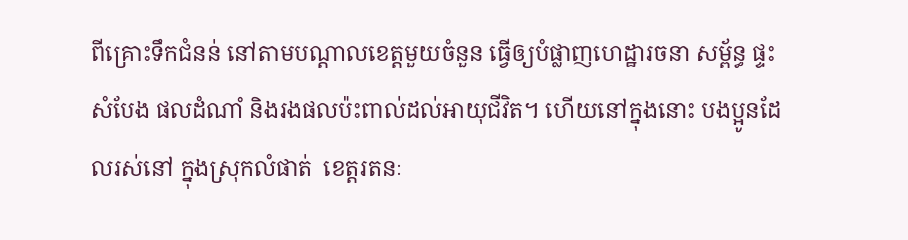ពីគ្រោះទឹកជំនន់ នៅតាមបណ្តាលខេត្តមួយចំនួន ធ្វើឲ្យបំផ្លាញហេដ្ឋារចនា សម្ព័ន្ធ ផ្ទះសំបែង ផលដំណាំ និងរងផលប៉ះពាល់ដល់អាយុជីវិត។ ហើយនៅក្នុងនោះ បងប្អូនដែលរស់នៅ ក្នុងស្រុកលំផាត់  ខេត្តរតនៈ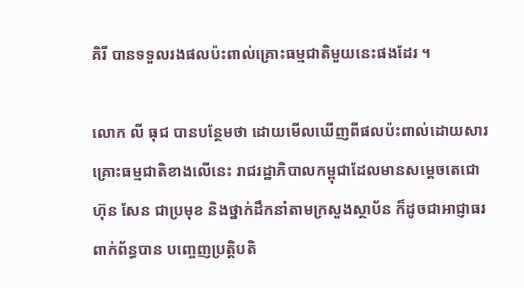គិរី បានទទួលរងផលប៉ះពាល់គ្រោះធម្មជាតិមួយនេះផងដែរ ។

លោក លី ធុជ បានបន្ថែមថា ដោយមើលឃើញពីផលប៉ះពាល់ដោយសារគ្រោះធម្មជាតិខាងលើនេះ រាជរដ្ឋាភិបាលកម្ពុជាដែលមានសម្តេចតេជោ ហ៊ុន សែន ជាប្រមុខ និងថ្នាក់ដឹកនាំតាមក្រសួងស្ថាប័ន ក៏ដូចជាអាជ្ញាធរពាក់ព័ន្ធបាន បញ្ចេញប្រត្តិបតិ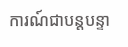ការណ៍ជាបន្តបន្ទា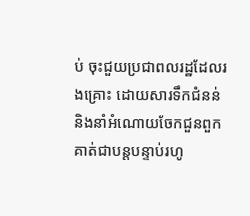ប់ ចុះជួយប្រជាពលរដ្ឋដែលរងគ្រោះ ដោយសារទឹកជំនន់ និងនាំអំណោយចែកជួនពួកគាត់ជាបន្តបន្ទាប់រហូ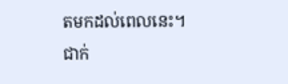តមកដល់ពេលនេះ។ ជាក់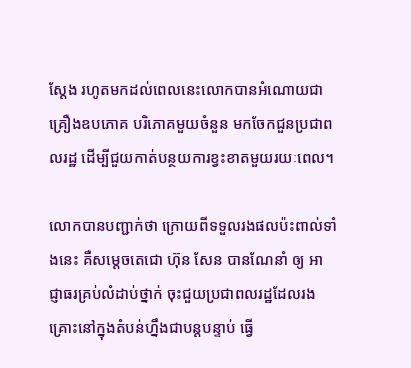ស្តែង រហូតមកដល់ពេលនេះលោកបានអំណោយជាគ្រឿងឧបភោគ បរិភោគមួយចំនួន មកចែកជួនប្រជាពលរដ្ឋ ដើម្បីជួយកាត់បន្ថយការខ្វះខាតមួយរយៈពេល។

លោកបានបញ្ជាក់ថា ក្រោយពីទទួលរងផលប៉ះពាល់ទាំងនេះ គឺសម្តេចតេជោ ហ៊ុន សែន បានណែនាំ ឲ្យ អាជ្ញាធរគ្រប់លំដាប់ថ្នាក់ ចុះជួយប្រជាពលរដ្ឋដែលរងគ្រោះនៅក្នុងតំបន់ហ្នឹងជាបន្តបន្ទាប់ ធ្វើ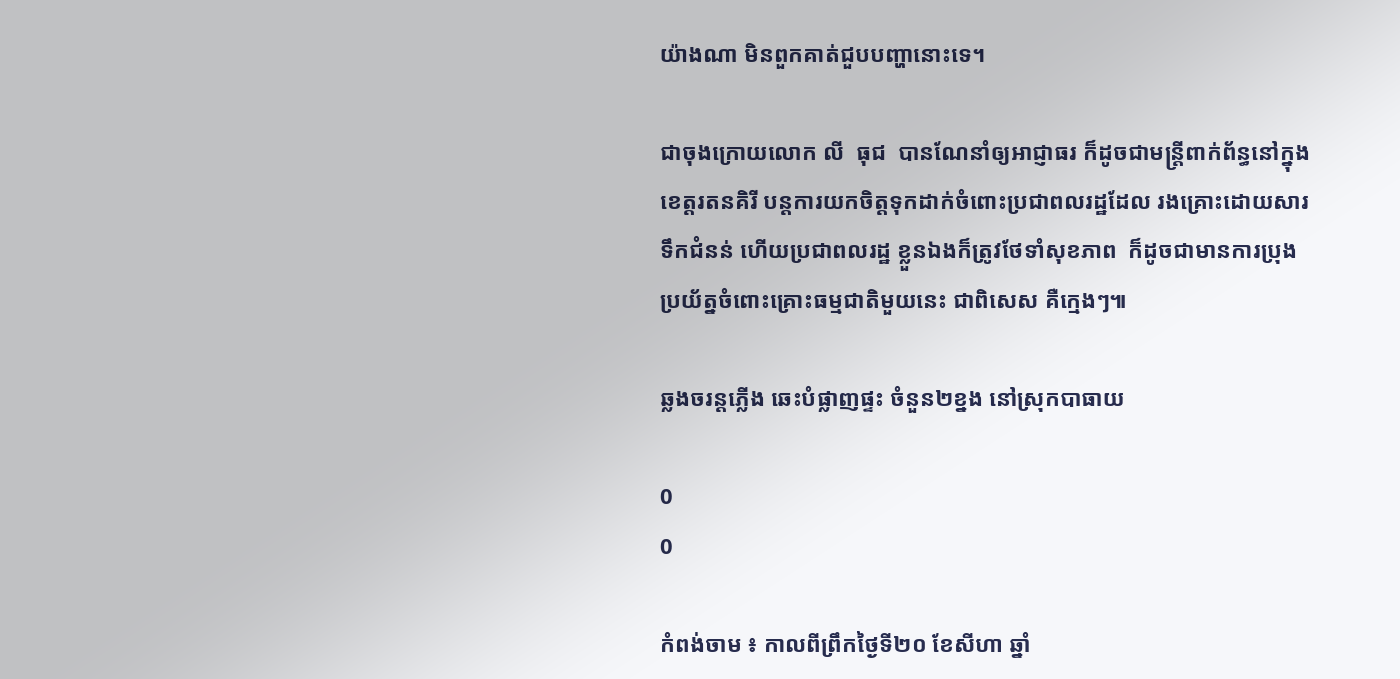យ៉ាងណា មិនពួកគាត់ជួបបញ្ហានោះទេ។

ជាចុងក្រោយលោក លី  ធុជ  បានណែនាំឲ្យអាជ្ញាធរ ក៏ដូចជាមន្ត្រីពាក់ព័ន្ធនៅក្នុងខេត្តរតនគិរី បន្តការយកចិត្តទុកដាក់ចំពោះប្រជាពលរដ្ឋដែល រងគ្រោះដោយសារទឹកជំនន់ ហើយប្រជាពលរដ្ឋ ខ្លួនឯងក៏ត្រូវថែទាំសុខភាព  ក៏ដូចជាមានការប្រុងប្រយ័ត្នចំពោះគ្រោះធម្មជាតិមួយនេះ ជាពិសេស គឺក្មេងៗ៕

ឆ្លងចរន្តភ្លើង ឆេះបំផ្លាញផ្ទះ ចំនួន២ខ្នង នៅស្រុកបាធាយ

0
0

កំពង់ចាម ៖ កាលពីព្រឹកថ្ងៃទី២០ ខែសីហា ឆ្នាំ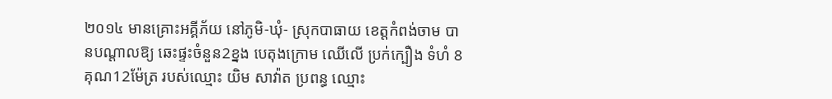២០១៤ មានគ្រោះអគ្គីភ័យ នៅភូមិ-ឃុំ- ស្រុកបាធាយ ខេត្តកំពង់ចាម បានបណ្តាលឱ្យ ឆេះផ្ទះចំនួន2ខ្នង បេតុងក្រោម ឈើលើ ប្រក់ក្បឿង ទំហំ 8គុណ12ម៉ែត្រ របស់ឈ្មោះ យិម សាវ៉ាត ប្រពន្ធ ឈ្មោះ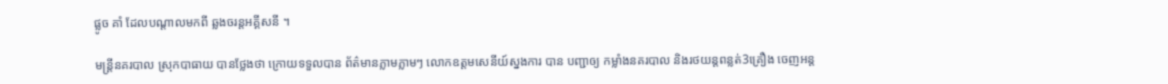ផ្លូច គាំ ដែលបណ្តាលមកពី ឆ្លងចរន្តអគ្គីសនី ។

មន្រ្តីនគរបាល ស្រុកបាធាយ បានថ្លែងថា ក្រោយទទួលបាន ព័ត៌មានភ្លាមភ្លាមៗ លោកឧត្តមសេនីយ៍ស្នងការ បាន បញ្ជាឲ្យ កម្លាំងនគរបាល និងរថយន្តពន្លត់3គ្រឿង ចេញអន្ត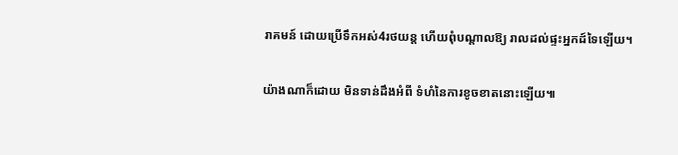រាគមន៍ ដោយប្រើទឹកអស់4រថយន្ត ហើយពុំបណ្តាលឱ្យ រាលដល់ផ្ទះអ្នកដ៍ទៃឡើយ។

យ៉ាងណាក៏ដោយ មិនទាន់ដឹងអំពី ទំហំនៃការខូចខាតនោះឡើយ៕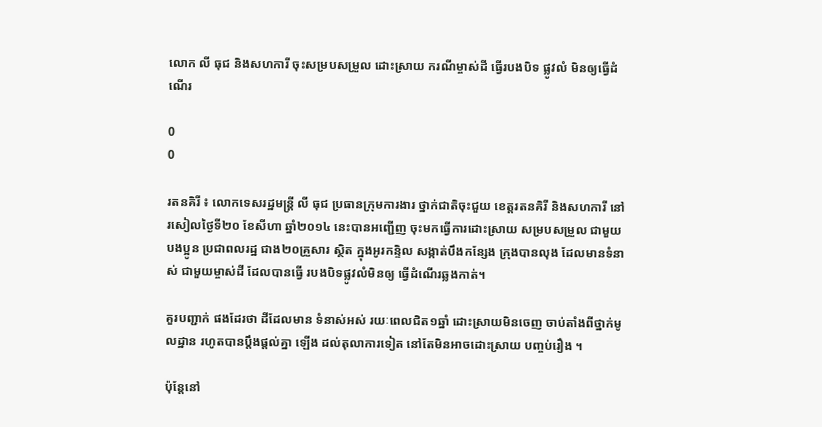លោក លី ធុជ និងសហការី ចុះសម្របសម្រួល ដោះស្រាយ ករណីម្ចាស់ដី ធ្វើរបងបិទ ផ្លូវលំ មិនឲ្យធ្វើដំណើរ

0
0

រតនគិរី ៖ លោកទេសរដ្ឋមន្ត្រី លី ធុជ ប្រធានក្រុមការងារ ថ្នាក់ជាតិចុះជួយ ខេត្តរតនគិរី និងសហការី នៅរសៀលថ្ងៃទី២០ ខែសីហា ឆ្នាំ២០១៤ នេះបានអញ្ជើញ ចុះមកធ្វើការដោះស្រាយ សម្របសម្រួល ជាមួយបងប្អូន ប្រជាពលរដ្ឋ ជាង២០គ្រួសារ ស្ថិត ក្នុងអូរកន្ទិល សង្កាត់បឹងកន្សែង ក្រុងបានលុង ដែលមានទំនាស់ ជាមួយម្ចាស់ដី ដែលបានធ្វើ របងបិទផ្លូវលំមិនឲ្យ ធ្វើដំណើរឆ្លងកាត់។

គួរបញ្ជាក់ ផងដែរថា ដីដែលមាន ទំនាស់អស់ រយៈពេលជិត១ឆ្នាំ ដោះស្រាយមិនចេញ ចាប់តាំងពីថ្នាក់មូលដ្ឋាន រហូតបានប្តឹងផ្តល់គ្នា ឡើង ដល់តុលាការទៀត នៅតែមិនអាចដោះស្រាយ បញ្ចប់រឿង ។

ប៉ុន្តែនៅ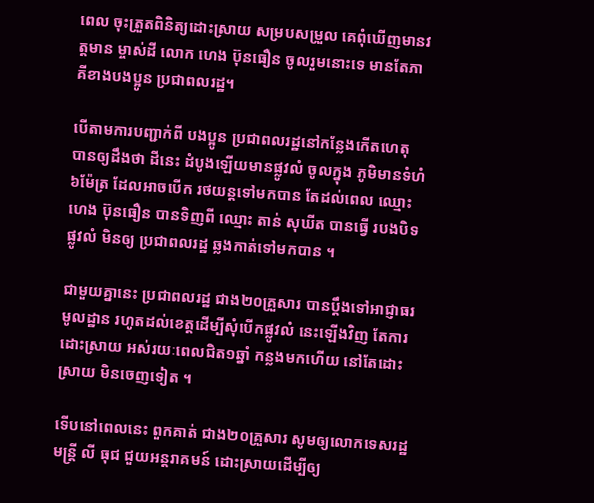ពេល ចុះត្រួតពិនិត្យដោះស្រាយ សម្របសម្រួល គេពុំឃើញមានវត្តមាន ម្ចាស់ដី លោក ហេង ប៊ុនធឿន ចូលរួមនោះទេ មានតែភាគីខាងបងប្អូន ប្រជាពលរដ្ឋ។

បើតាមការបញ្ជាក់ពី បងប្អូន ប្រជាពលរដ្ឋនៅកន្លែងកើតហេតុ បានឲ្យដឹងថា ដីនេះ ដំបូងឡើយមានផ្លូវលំ ចូលក្នុង ភូមិមានទំហំ៦ម៉ែត្រ ដែលអាចបើក រថយន្តទៅមកបាន តែដល់ពេល ឈ្មោះ ហេង ប៊ុនធឿន បានទិញពី ឈ្មោះ តាន់ សុឃីត បានធ្វើ របងបិទផ្លូវលំ មិនឲ្យ ប្រជាពលរដ្ឋ ឆ្លងកាត់ទៅមកបាន ។

ជាមួយគ្នានេះ ប្រជាពលរដ្ឋ ជាង២០គ្រួសារ បានប្តឹងទៅអាជ្ញាធរ មូលដ្ឋាន រហូតដល់ខេត្តដើម្បីសុំបើកផ្លូវលំ នេះឡើងវិញ តែការដោះស្រាយ អស់រយៈពេលជិត១ឆ្នាំ កន្លងមកហើយ នៅតែដោះស្រាយ មិនចេញទៀត ។

ទើបនៅពេលនេះ ពួកគាត់ ជាង២០គ្រួសារ សូមឲ្យលោកទេសរដ្ឋមន្ត្រី លី ធុជ ជួយអន្តរាគមន៍ ដោះស្រាយដើម្បីឲ្យ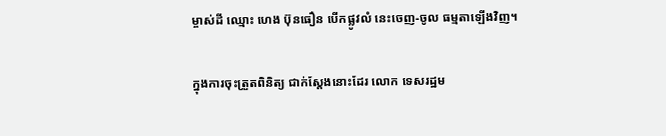ម្ចាស់ដី ឈ្មោះ ហេង ប៊ុនធឿន បើកផ្លូវលំ នេះចេញ-ចូល ធម្មតាឡើងវិញ។

ក្នុងការចុះត្រួតពិនិត្យ ជាក់ស្តែងនោះដែរ លោក ទេសរដ្ឋម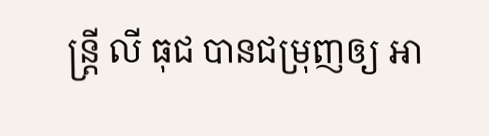ន្ត្រី លី ធុជ បានជម្រុញឲ្យ អា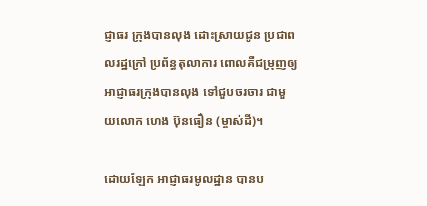ជ្ញាធរ ក្រុងបានលុង ដោះស្រាយជូន ប្រជាពលរដ្ឋក្រៅ ប្រព័ន្ធតុលាការ ពោលគឺជម្រុញឲ្យ អាជ្ញាធរក្រុងបានលុង ទៅជួបចរចារ ជាមួយលោក ហេង ប៊ុនធឿន (ម្ចាស់ដី)។

ដោយឡែក អាជ្ញាធរមូលដ្ឋាន បានប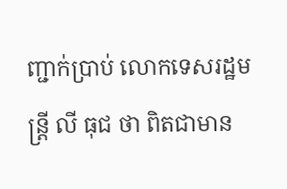ញ្ជាក់ប្រាប់ លោកទេសរដ្ឋមន្ត្រី លី ធុជ ថា ពិតជាមាន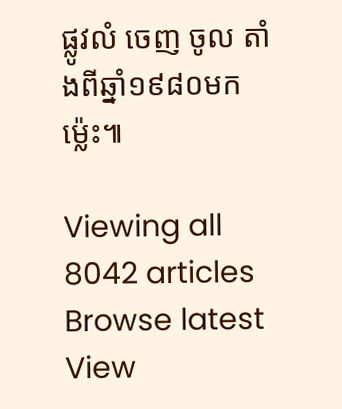ផ្លូវលំ ចេញ ចូល តាំងពីឆ្នាំ១៩៨០មកម្ល៉េះ៕

Viewing all 8042 articles
Browse latest View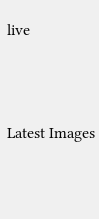live




Latest Images